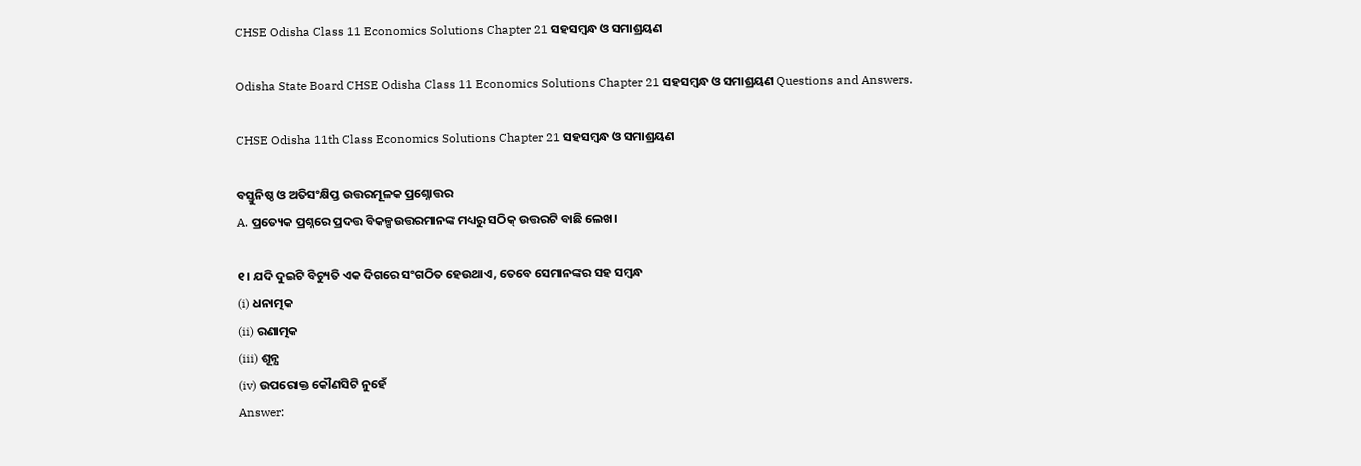CHSE Odisha Class 11 Economics Solutions Chapter 21 ସହସମ୍ବନ୍ଧ ଓ ସମାଶ୍ରୟଣ

Odisha State Board CHSE Odisha Class 11 Economics Solutions Chapter 21 ସହସମ୍ବନ୍ଧ ଓ ସମାଶ୍ରୟଣ Questions and Answers.

CHSE Odisha 11th Class Economics Solutions Chapter 21 ସହସମ୍ବନ୍ଧ ଓ ସମାଶ୍ରୟଣ

ବସ୍ତୁନିଷ୍ଠ ଓ ଅତିସଂକ୍ଷିପ୍ତ ଉତ୍ତରମୂଳକ ପ୍ରଶ୍ନୋତ୍ତର
A. ପ୍ରତ୍ୟେକ ପ୍ରଶ୍ନରେ ପ୍ରଦତ୍ତ ବିକଳ୍ପଉତ୍ତରମାନଙ୍କ ମଧ୍ୟରୁ ସଠିକ୍ ଉତ୍ତରଟି ବାଛି ଲେଖ।

୧। ଯଦି ଦୁଇଟି ବିଚ୍ୟୁତି ଏକ ଦିଗରେ ସଂଗଠିତ ହେଉଥାଏ, ତେବେ ସେମାନଙ୍କର ସହ ସମ୍ବନ୍ଧ
(i) ଧନାତ୍ମକ
(ii) ରଣାତ୍ମକ
(iii) ଶୂନ୍ଯ
(iv) ଉପରୋକ୍ତ କୌଣସିଟି ନୁହେଁ
Answer: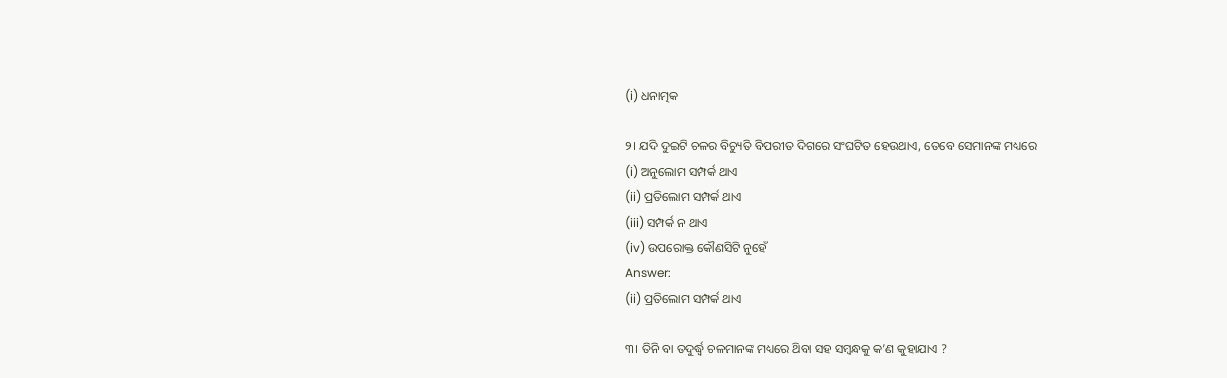(i) ଧନାତ୍ମକ

୨। ଯଦି ଦୁଇଟି ଚଳର ବିଚ୍ୟୁତି ବିପରୀତ ଦିଗରେ ସଂଘଟିତ ହେଉଥାଏ, ତେବେ ସେମାନଙ୍କ ମଧ୍ୟରେ
(i) ଅନୁଲୋମ ସମ୍ପର୍କ ଥାଏ
(ii) ପ୍ରତିଲୋମ ସମ୍ପର୍କ ଥାଏ
(iii) ସମ୍ପର୍କ ନ ଥାଏ
(iv) ଉପରୋକ୍ତ କୌଣସିଟି ନୁହେଁ
Answer:
(ii) ପ୍ରତିଲୋମ ସମ୍ପର୍କ ଥାଏ

୩। ତିନି ବା ତଦୁର୍ଦ୍ଧ୍ବ ଚଳମାନଙ୍କ ମଧ୍ୟରେ ଥ‌ିବା ସହ ସମ୍ବନ୍ଧକୁ କ’ଣ କୁହାଯାଏ ?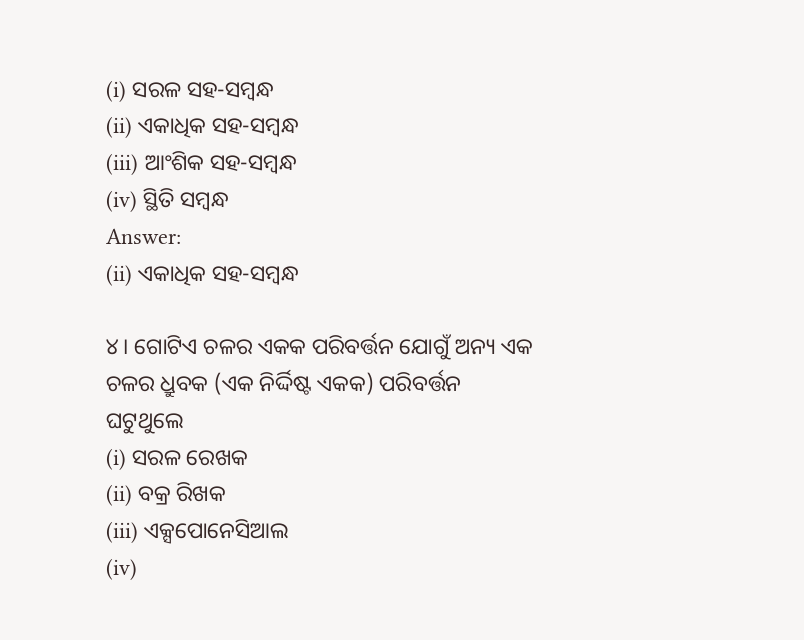(i) ସରଳ ସହ-ସମ୍ବନ୍ଧ
(ii) ଏକାଧିକ ସହ-ସମ୍ବନ୍ଧ
(iii) ଆଂଶିକ ସହ-ସମ୍ବନ୍ଧ
(iv) ସ୍ଥିତି ସମ୍ବନ୍ଧ
Answer:
(ii) ଏକାଧିକ ସହ-ସମ୍ବନ୍ଧ

୪। ଗୋଟିଏ ଚଳର ଏକକ ପରିବର୍ତ୍ତନ ଯୋଗୁଁ ଅନ୍ୟ ଏକ ଚଳର ଧ୍ରୁବକ (ଏକ ନିର୍ଦ୍ଦିଷ୍ଟ ଏକକ) ପରିବର୍ତ୍ତନ ଘଟୁଥୁଲେ
(i) ସରଳ ରେଖକ
(ii) ବକ୍ର ରିଖକ
(iii) ଏକ୍ସପୋନେସିଆଲ
(iv)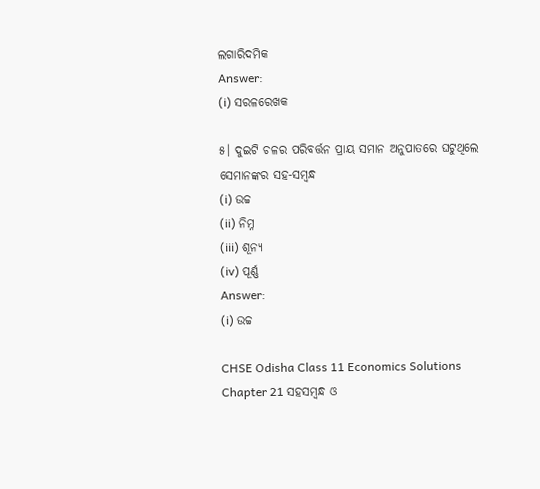ଲଗାରିଦମିକ
Answer:
(i) ସରଳରେଖକ

୫। ଦୁଇଟି ଚଳର ପରିବର୍ତ୍ତନ ପ୍ରାୟ ସମାନ ଅନୁପାତରେ ଘଟୁଥିଲେ ସେମାନଙ୍କର ସହ-ସମ୍ବନ୍ଧ
(i) ଉଚ୍ଚ
(ii) ନିମ୍ନ
(iii) ଶୂନ୍ଯ
(iv) ପୂର୍ଣ୍ଣ
Answer:
(i) ଉଚ୍ଚ

CHSE Odisha Class 11 Economics Solutions Chapter 21 ସହସମ୍ବନ୍ଧ ଓ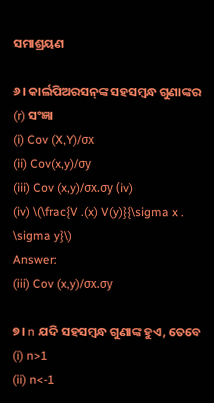ସମାଶ୍ରୟଣ

୬। କାର୍ଲପିଅରସନ୍‌ଙ୍କ ସହସମ୍ବନ୍ଧ ଗୁଣାଙ୍କର (r) ସଂଜ୍ଞା
(i) Cov (X,Y)/σx
(ii) Cov(x,y)/σy
(iii) Cov (x,y)/σx.σy (iv)
(iv) \(\frac{V .(x) V(y)}{\sigma x . \sigma y}\)
Answer:
(iii) Cov (x,y)/σx.σy

୭। n ଯଦି ସହସମ୍ବନ୍ଧ ଗୁଣାଙ୍କ ହୁଏ, ତେବେ
(i) n>1
(ii) n<-1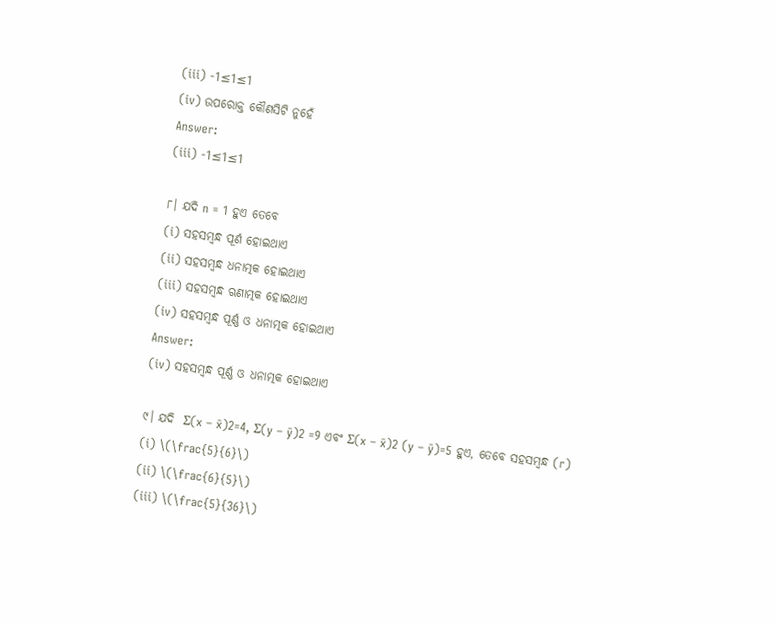(iii) -1≤1≤1
(iv) ଉପରୋକ୍ତ କୌଣସିଟି ନୁହେଁ
Answer:
(iii) -1≤1≤1

୮। ଯଦି n = 1 ହୁଏ ତେବେ
(i) ସହସମ୍ବନ୍ଧ ପୂର୍ଣ ହୋଇଥାଏ
(ii) ସହସମ୍ବନ୍ଧ ଧନାତ୍ମକ ହୋଇଥାଏ
(iii) ସହସମ୍ବନ୍ଧ ଋଣାତ୍ମକ ହୋଇଥାଏ
(iv) ସହସମ୍ବନ୍ଧ ପୂର୍ଣ୍ଣ ଓ ଧନାତ୍ମକ ହୋଇଥାଏ
Answer:
(iv) ସହସମ୍ବନ୍ଧ ପୂର୍ଣ୍ଣ ଓ ଧନାତ୍ମକ ହୋଇଥାଏ

୯। ଯଦି  Σ(x – x̄)2=4, Σ(y – ȳ)2 =9 ଏବଂ Σ(x – x̄)2 (y – ȳ)=5 ହୁଏ, ତେବେ ସହସମ୍ବନ୍ଧ (r)
(i) \(\frac{5}{6}\)
(ii) \(\frac{6}{5}\)
(iii) \(\frac{5}{36}\)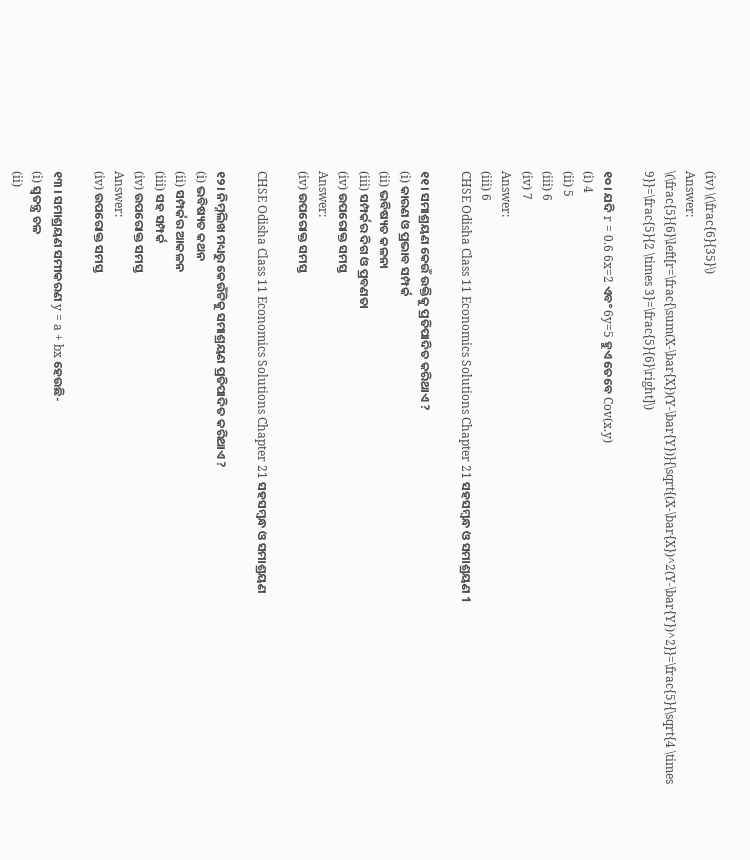(iv) \(\frac{6}{35}\)
Answer:
\(\frac{5}{6}\left[r=\frac{\sum(X-\bar{X})(Y-\bar{Y})}{\sqrt{(X-\bar{X})^2(Y-\bar{Y})^2}}=\frac{5}{\sqrt{4 \times 9}}=\frac{5}{2 \times 3}=\frac{5}{6}\right]\)

୧୦। ଯଦି r = 0.6 6x=2 ଏବଂ 6y=5 ହୁଏ ତେବେ Cov(x.y)
(i) 4
(ii) 5
(iii) 6
(iv) 7
Answer:
(iii) 6
CHSE Odisha Class 11 Economics Solutions Chapter 21 ସହସମ୍ବନ୍ଧ ଓ ସମାଶ୍ରୟଣ 1

୧୧। ସମାଶ୍ରୟଣ କେଉଁ ଉକ୍ତିକୁ ପ୍ରତିପାଦିତ କରିଥାଏ ?
(i) କାରଣ ଓ ପ୍ରଭାବ ସମ୍ପର୍କ
(ii) ଭବିଷ୍ୟତ କଳନା
(iii) ସମ୍ପର୍କର ଦିଗ ଓ ପ୍ରବଣତା
(iv) ଉପରୋକ୍ତ ସମସ୍ତ
Answer:
(iv) ଉପରୋକ୍ତ ସମସ୍ତ

CHSE Odisha Class 11 Economics Solutions Chapter 21 ସହସମ୍ବନ୍ଧ ଓ ସମାଶ୍ରୟଣ

୧୨। ନିମ୍ନଲିଖ ମଧ୍ୟରୁ କେଉଁଟିକୁ ସମାଶ୍ରୟଣ ପ୍ରତିପାଦିତ କରିଥାଏ ?
(i) ଭବିଷ୍ୟତ କଥନ
(ii) ସମ୍ପର୍କର ଆକଳନ
(iii) ସହ ସମ୍ପର୍କ
(iv) ଉପରୋକ୍ତ ସମସ୍ତ
Answer:
(iv) ଉପରୋକ୍ତ ସମସ୍ତ

୧୩ । ସମାଶ୍ରୟଣ ସମୀକରଣ y = a + bx ହେଉଛି-
(i) ସ୍ଵତନ୍ତ୍ର ଚଳ
(ii)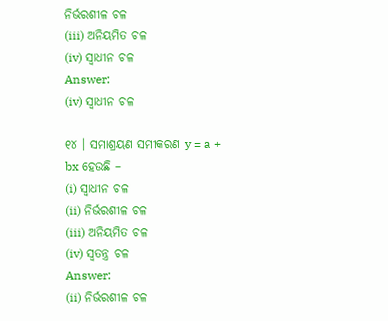ନିର୍ଭରଶୀଳ ଚଳ
(iii) ଅନିୟମିତ ଚଳ
(iv) ସ୍ଵାଧୀନ ଚଳ
Answer:
(iv) ସ୍ଵାଧୀନ ଚଳ

୧୪ । ସମାଶ୍ରୟଣ ସମୀକରଣ y = a + bx ହେଉଛି –
(i) ସ୍ଵାଧୀନ ଚଳ
(ii) ନିର୍ଭରଶୀଳ ଚଳ
(iii) ଅନିୟମିତ ଚଳ
(iv) ସ୍ଵତନ୍ତ୍ର ଚଳ
Answer:
(ii) ନିର୍ଭରଶୀଳ ଚଳ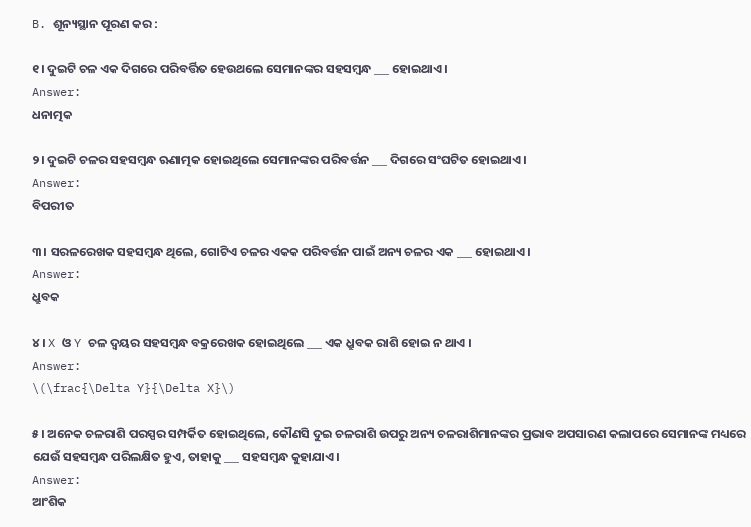B. ଶୂନ୍ୟସ୍ଥାନ ପୂରଣ କର :

୧। ଦୁଇଟି ଚଳ ଏକ ଦିଗରେ ପରିବର୍ତ୍ତିତ ହେଉଥଲେ ସେମାନଙ୍କର ସହସମ୍ବନ୍ଧ ___ ହୋଇଥାଏ।
Answer:
ଧନାତ୍ମକ

୨। ଦୁଇଟି ଚଳର ସହସମ୍ବନ୍ଧ ଋଣାତ୍ମକ ହୋଇଥିଲେ ସେମାନଙ୍କର ପରିବର୍ତ୍ତନ ___ ଦିଗରେ ସଂଘଟିତ ହୋଇଥାଏ ।
Answer:
ବିପରୀତ

୩। ସରଳରେଖକ ସହସମ୍ବନ୍ଧ ଥିଲେ, ଗୋଟିଏ ଚଳର ଏକକ ପରିବର୍ତ୍ତନ ପାଇଁ ଅନ୍ୟ ଚଳର ଏକ ___ ହୋଇଥାଏ।
Answer:
ଧ୍ରୁବକ

୪। X ଓ Y ଚଳ ଦ୍ଵୟର ସହସମ୍ବନ୍ଧ ବକ୍ରରେଖକ ହୋଇଥିଲେ ___ ଏକ ଧ୍ରୁବକ ରାଶି ହୋଇ ନ ଥାଏ ।
Answer:
\(\frac{\Delta Y}{\Delta X}\)

୫। ଅନେକ ଚଳରାଶି ପରସ୍ପର ସମ୍ପର୍କିତ ହୋଇଥିଲେ, କୌଣସି ଦୁଇ ଚଳରାଶି ଉପରୁ ଅନ୍ୟ ଚଳରାଶିମାନଙ୍କର ପ୍ରଭାବ ଅପସାରଣ କଲାପରେ ସେମାନଙ୍କ ମଧ୍ୟରେ ଯେଉଁ ସହସମ୍ବନ୍ଧ ପରିଲକ୍ଷିତ ହୁଏ, ତାହାକୁ ___ ସହସମ୍ବନ୍ଧ କୁହାଯାଏ।
Answer:
ଆଂଶିକ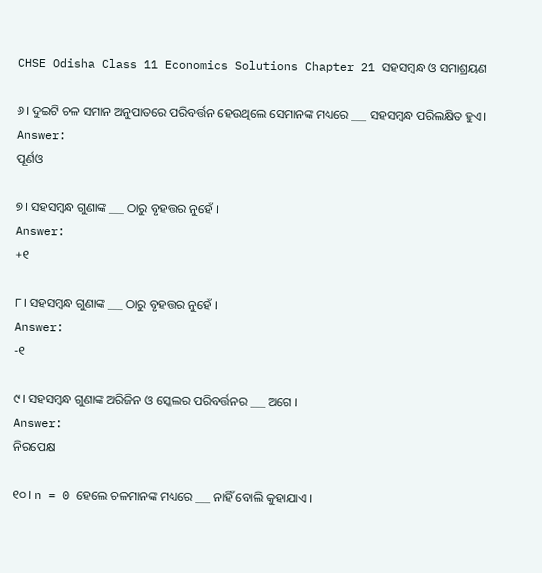CHSE Odisha Class 11 Economics Solutions Chapter 21 ସହସମ୍ବନ୍ଧ ଓ ସମାଶ୍ରୟଣ

୬। ଦୁଇଟି ଚଳ ସମାନ ଅନୁପାତରେ ପରିବର୍ତ୍ତନ ହେଉଥିଲେ ସେମାନଙ୍କ ମଧ୍ୟରେ ___ ସହସମ୍ବନ୍ଧ ପରିଲକ୍ଷିତ ହୁଏ।
Answer:
ପୂର୍ଣଓ

୭। ସହସମ୍ୱନ୍ଧ ଗୁଣାଙ୍କ ___ ଠାରୁ ବୃହତ୍ତର ନୁହେଁ ।
Answer:
+୧

୮। ସହସମ୍ୱନ୍ଧ ଗୁଣାଙ୍କ ___ ଠାରୁ ବୃହତ୍ତର ନୁହେଁ ।
Answer:
-୧

୯। ସହସମ୍ବନ୍ଧ ଗୁଣାଙ୍କ ଅରିଜିନ ଓ ସ୍କେଲର ପରିବର୍ତ୍ତନର ___ ଅଗେ ।
Answer:
ନିରପେକ୍ଷ

୧୦। n = 0 ହେଲେ ଚଳମାନଙ୍କ ମଧ୍ୟରେ ___ ନାହିଁ ବୋଲି କୁହାଯାଏ ।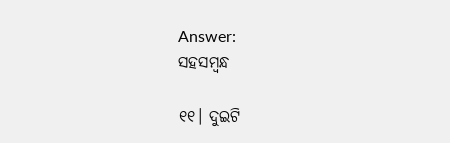Answer:
ସହସମ୍ବନ୍ଧ

୧୧। ଦୁଇଟି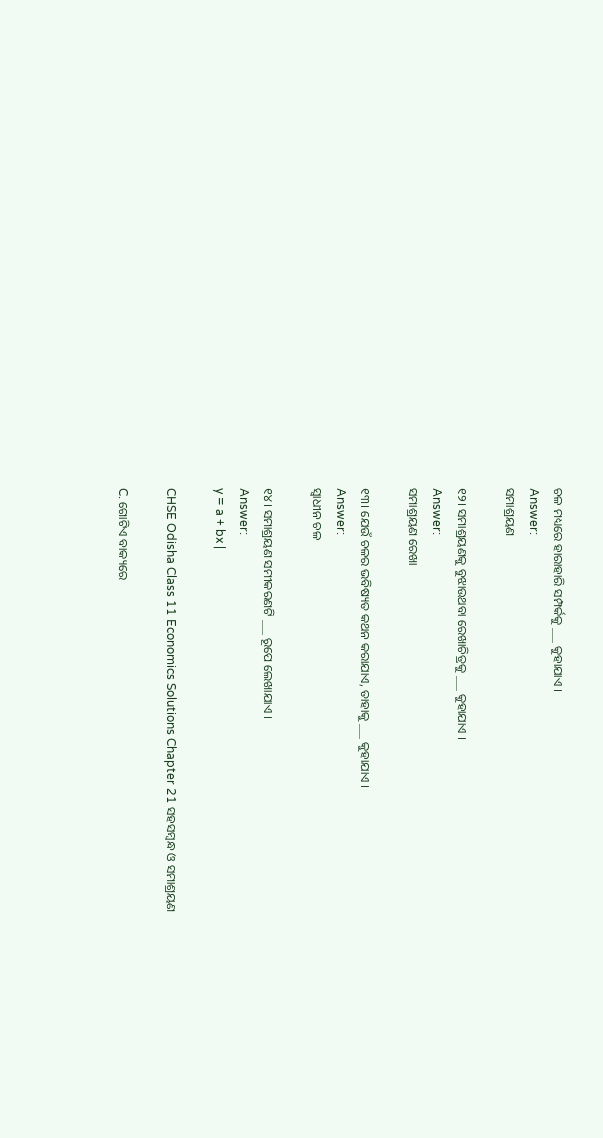ଚଳ ମଧ୍ୟରେ ହାରାହାରି ସମ୍ପର୍କକୁ ___ କୁହାଯାଏ ।
Answer:
ସମାଶ୍ରୟଣ

୧୨। ସମାଶ୍ରୟଣକୁ ବୁଝାଉଥବା ରେଖାଚିତ୍ରକୁ ___ କୁହାଯାଏ ।
Answer:
ସମାଶ୍ରୟଣ ରେଖା

୧୩। ଯେଉଁ ଚଳର ଭବିଷ୍ୟତ କଥନ କରାଯାଏ, ତାହାକୁ ___ କୁହାଯାଏ ।
Answer:
ସ୍ଵାଧୀନ ଚଳ

୧୪। ସମାଶ୍ରୟଣ ସମୀକରଣଟି ___ ରୂପେ ଲେଖାଯାଏ ।
Answer:
y = a + bx |

CHSE Odisha Class 11 Economics Solutions Chapter 21 ସହସମ୍ବନ୍ଧ ଓ ସମାଶ୍ରୟଣ

C. ଗୋଟିଏ ବାକ୍ୟରେ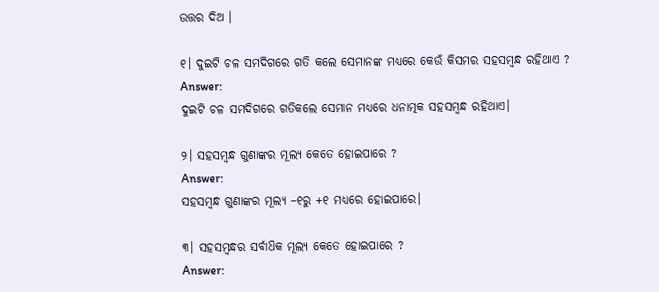ଉତ୍ତର ଦିଅ ।

୧। ଦୁଇଟି ଚଳ ସମଦିଗରେ ଗତି କଲେ ସେମାନଙ୍କ ମଧ୍ୟରେ କେଉଁ କିସମର ସହସମ୍ବନ୍ଧ ରହିଥାଏ ?
Answer:
ଦୁଇଟି ଚଳ ସମଦିଗରେ ଗତିକଲେ ସେମାନ ମଧ୍ୟରେ ଧନାତ୍ମକ ସହସମ୍ବନ୍ଧ ରହିଥାଏ।

୨। ସହସମ୍ବନ୍ଧ ଗୁଣାଙ୍କର ମୂଲ୍ୟ କେତେ ହୋଇପାରେ ?
Answer:
ସହସମ୍ବନ୍ଧ ଗୁଣାଙ୍କର ମୂଲ୍ୟ –୧ରୁ +୧ ମଧ୍ୟରେ ହୋଇପାରେ।

୩। ସହସମ୍ବନ୍ଧର ସର୍ବାଧ‌ିକ ମୂଲ୍ୟ କେତେ ହୋଇପାରେ ?
Answer: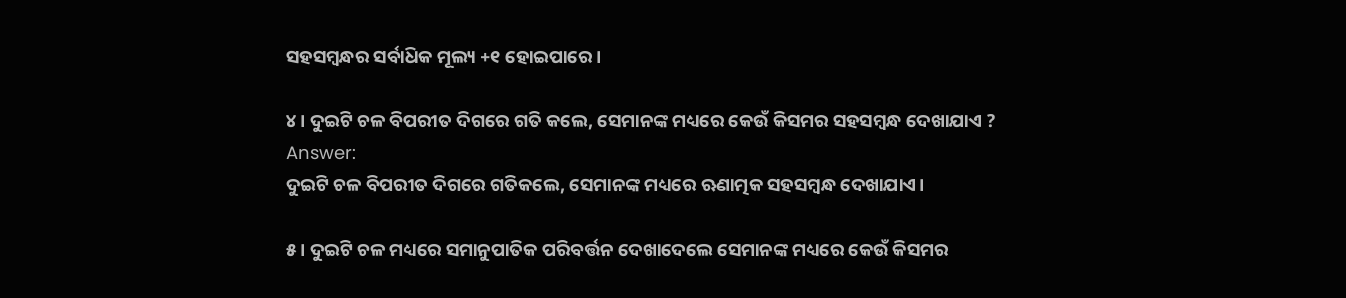ସହସମ୍ବନ୍ଧର ସର୍ବାଧ‌ିକ ମୂଲ୍ୟ +୧ ହୋଇପାରେ।

୪। ଦୁଇଟି ଚଳ ବିପରୀତ ଦିଗରେ ଗତି କଲେ, ସେମାନଙ୍କ ମଧ୍ୟରେ କେଉଁ କିସମର ସହସମ୍ବନ୍ଧ ଦେଖାଯାଏ ?
Answer:
ଦୁଇଟି ଚଳ ବିପରୀତ ଦିଗରେ ଗତିକଲେ, ସେମାନଙ୍କ ମଧ୍ୟରେ ଋଣାତ୍ମକ ସହସମ୍ବନ୍ଧ ଦେଖାଯାଏ।

୫। ଦୁଇଟି ଚଳ ମଧ୍ୟରେ ସମାନୁପାତିକ ପରିବର୍ତ୍ତନ ଦେଖାଦେଲେ ସେମାନଙ୍କ ମଧ୍ୟରେ କେଉଁ କିସମର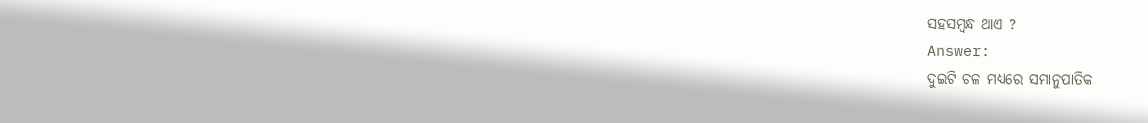ସହସମ୍ବନ୍ଧ ଥାଏ ?
Answer:
ଦୁଇଟି ଚଳ ମଧ୍ୟରେ ସମାନୁପାତିକ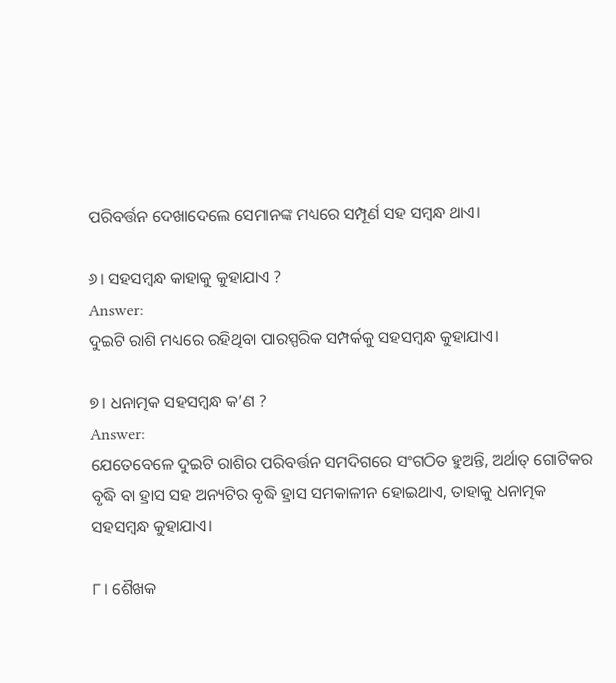ପରିବର୍ତ୍ତନ ଦେଖାଦେଲେ ସେମାନଙ୍କ ମଧ୍ୟରେ ସମ୍ପୂର୍ଣ ସହ ସମ୍ବନ୍ଧ ଥାଏ।

୬। ସହସମ୍ବନ୍ଧ କାହାକୁ କୁହାଯାଏ ?
Answer:
ଦୁଇଟି ରାଶି ମଧ୍ୟରେ ରହିଥିବା ପାରସ୍ପରିକ ସମ୍ପର୍କକୁ ସହସମ୍ବନ୍ଧ କୁହାଯାଏ।

୭। ଧନାତ୍ମକ ସହସମ୍ବନ୍ଧ କ’ଣ ?
Answer:
ଯେତେବେଳେ ଦୁଇଟି ରାଶିର ପରିବର୍ତ୍ତନ ସମଦିଗରେ ସଂଗଠିତ ହୁଅନ୍ତି, ଅର୍ଥାତ୍ ଗୋଟିକର ବୃଦ୍ଧି ବା ହ୍ରାସ ସହ ଅନ୍ୟଟିର ବୃଦ୍ଧି ହ୍ରାସ ସମକାଳୀନ ହୋଇଥାଏ, ତାହାକୁ ଧନାତ୍ମକ ସହସମ୍ବନ୍ଧ କୁହାଯାଏ।

୮। ଶୈଖକ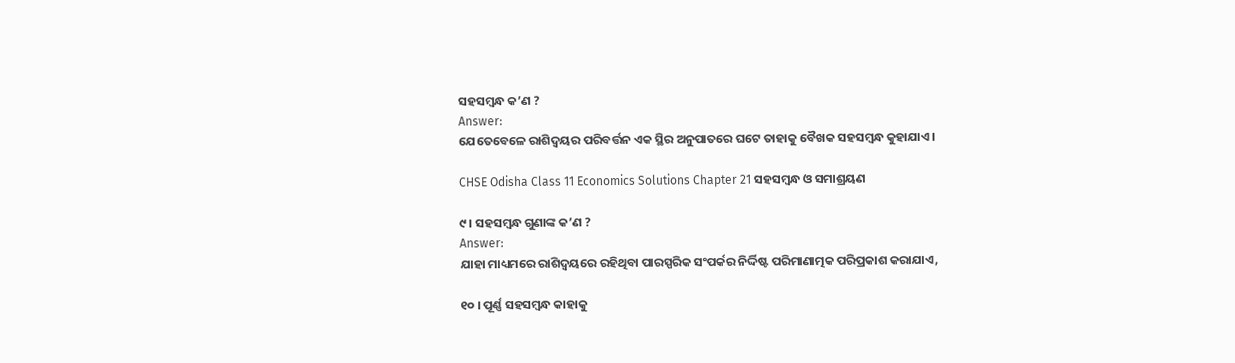ସହସମ୍ବନ୍ଧ କ’ଣ ?
Answer:
ଯେତେବେଳେ ରାଶିଦ୍ଵୟର ପରିବର୍ତ୍ତନ ଏକ ସ୍ଥିର ଅନୁପାତରେ ଘଟେ ତାହାକୁ ବୈଖକ ସହସମ୍ବନ୍ଧ କୁହାଯାଏ।

CHSE Odisha Class 11 Economics Solutions Chapter 21 ସହସମ୍ବନ୍ଧ ଓ ସମାଶ୍ରୟଣ

୯। ସହସମ୍ବନ୍ଧ ଗୁଣାଙ୍କ କ’ଣ ?
Answer:
ଯାହା ମାଧ୍ୟମରେ ରାଶିଦ୍ଵୟରେ ରହିଥିବା ପାରସ୍ପରିକ ସଂପର୍କର ନିର୍ଦ୍ଦିଷ୍ଟ ପରିମାଣାତ୍ମକ ପରିପ୍ରକାଶ କରାଯାଏ,

୧୦ । ପୂର୍ଣ୍ଣ ସହସମ୍ବନ୍ଧ କାହାକୁ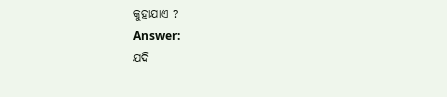କୁହାଯାଏ ?
Answer:
ଯଦି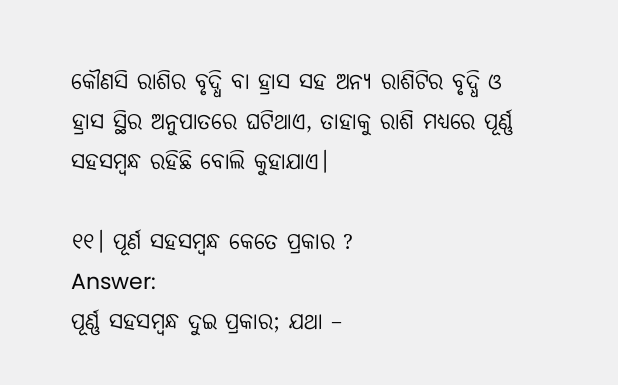କୌଣସି ରାଶିର ବୃଦ୍ଧି ବା ହ୍ରାସ ସହ ଅନ୍ୟ ରାଶିଟିର ବୃଦ୍ଧି ଓ ହ୍ରାସ ସ୍ଥିର ଅନୁପାତରେ ଘଟିଥାଏ, ତାହାକୁ ରାଶି ମଧ୍ୟରେ ପୂର୍ଣ୍ଣ ସହସମ୍ବନ୍ଧ ରହିଛି ବୋଲି କୁହାଯାଏ।

୧୧। ପୂର୍ଣ ସହସମ୍ବନ୍ଧ କେତେ ପ୍ରକାର ?
Answer:
ପୂର୍ଣ୍ଣ ସହସମ୍ବନ୍ଧ ଦୁଇ ପ୍ରକାର; ଯଥା –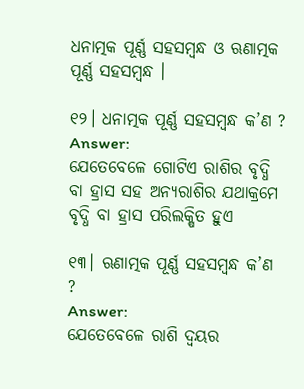ଧନାତ୍ମକ ପୂର୍ଣ୍ଣ ସହସମ୍ବନ୍ଧ ଓ ଋଣାତ୍ମକ ପୂର୍ଣ୍ଣ ସହସମ୍ବନ୍ଧ ।

୧୨। ଧନାତ୍ମକ ପୂର୍ଣ୍ଣ ସହସମ୍ବନ୍ଧ କ’ଣ ?
Answer:
ଯେତେବେଳେ ଗୋଟିଏ ରାଶିର ବୃଦ୍ଧି ବା ହ୍ରାସ ସହ ଅନ୍ୟରାଶିର ଯଥାକ୍ରମେ ବୃଦ୍ଧି ବା ହ୍ରାସ ପରିଲକ୍ଷିତ ହୁଏ

୧୩। ଋଣାତ୍ମକ ପୂର୍ଣ୍ଣ ସହସମ୍ବନ୍ଧ କ’ଣ ?
Answer:
ଯେତେବେଳେ ରାଶି ଦ୍ବୟର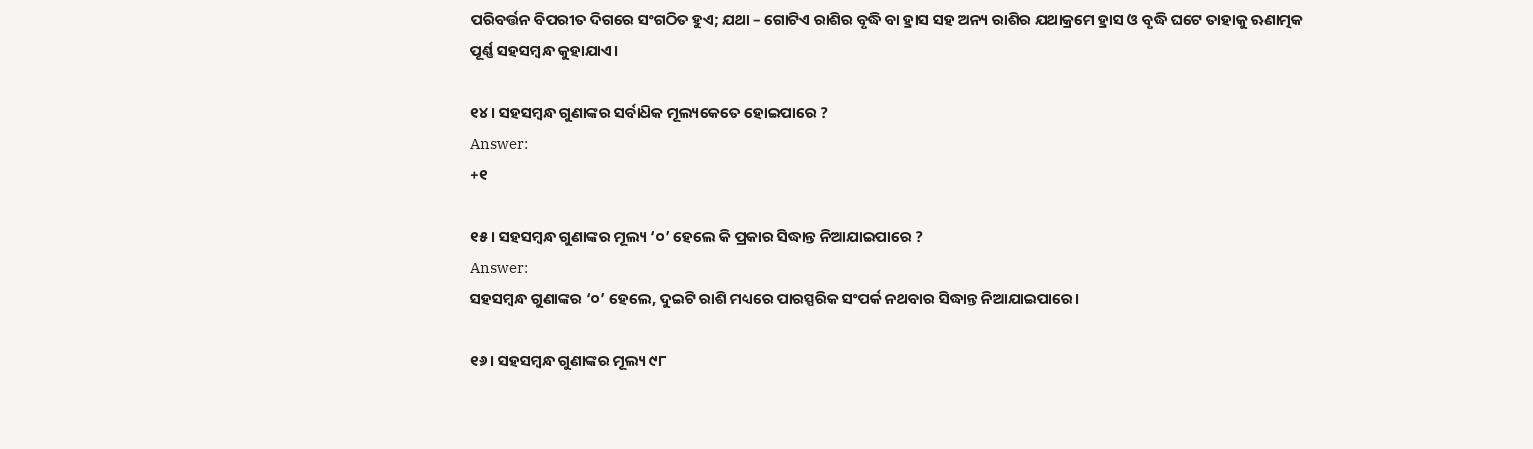ପରିବର୍ତ୍ତନ ବିପରୀତ ଦିଗରେ ସଂଗଠିତ ହୁଏ; ଯଥା – ଗୋଟିଏ ରାଶିର ବୃଦ୍ଧି ବା ହ୍ରାସ ସହ ଅନ୍ୟ ରାଶିର ଯଥାକ୍ରମେ ହ୍ରାସ ଓ ବୃଦ୍ଧି ଘଟେ ତାହାକୁ ଋଣାତ୍ମକ ପୂର୍ଣ୍ଣ ସହସମ୍ବନ୍ଧ କୁହାଯାଏ।

୧୪। ସହସମ୍ବନ୍ଧ ଗୁଣାଙ୍କର ସର୍ବାଧ‌ିକ ମୂଲ୍ୟକେତେ ହୋଇପାରେ ?
Answer:
+୧

୧୫। ସହସମ୍ବନ୍ଧ ଗୁଣାଙ୍କର ମୂଲ୍ୟ ‘୦’ ହେଲେ କି ପ୍ରକାର ସିଦ୍ଧାନ୍ତ ନିଆଯାଇପାରେ ?
Answer:
ସହସମ୍ବନ୍ଧ ଗୁଣାଙ୍କର ‘୦’ ହେଲେ, ଦୁଇଟି ରାଶି ମଧ୍ୟରେ ପାରସ୍ପରିକ ସଂପର୍କ ନଥବାର ସିଦ୍ଧାନ୍ତ ନିଆଯାଇପାରେ।

୧୬। ସହସମ୍ବନ୍ଧ ଗୁଣାଙ୍କର ମୂଲ୍ୟ ୯୮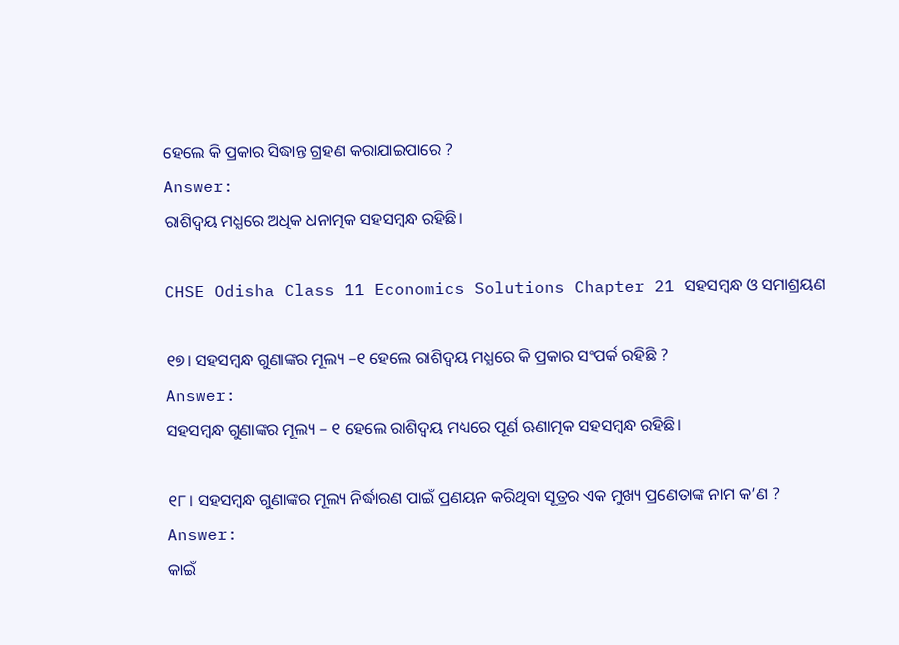ହେଲେ କି ପ୍ରକାର ସିଦ୍ଧାନ୍ତ ଗ୍ରହଣ କରାଯାଇପାରେ ?
Answer:
ରାଶିଦ୍ଵୟ ମଧ୍ଯରେ ଅଧିକ ଧନାତ୍ମକ ସହସମ୍ବନ୍ଧ ରହିଛି।

CHSE Odisha Class 11 Economics Solutions Chapter 21 ସହସମ୍ବନ୍ଧ ଓ ସମାଶ୍ରୟଣ

୧୭। ସହସମ୍ବନ୍ଧ ଗୁଣାଙ୍କର ମୂଲ୍ୟ –୧ ହେଲେ ରାଶିଦ୍ଵୟ ମଧ୍ଯରେ କି ପ୍ରକାର ସଂପର୍କ ରହିଛି ?
Answer:
ସହସମ୍ବନ୍ଧ ଗୁଣାଙ୍କର ମୂଲ୍ୟ – ୧ ହେଲେ ରାଶିଦ୍ଵୟ ମଧ୍ୟରେ ପୂର୍ଣ ଋଣାତ୍ମକ ସହସମ୍ବନ୍ଧ ରହିଛି।

୧୮। ସହସମ୍ବନ୍ଧ ଗୁଣାଙ୍କର ମୂଲ୍ୟ ନିର୍ଦ୍ଧାରଣ ପାଇଁ ପ୍ରଣୟନ କରିଥିବା ସୂତ୍ରର ଏକ ମୁଖ୍ୟ ପ୍ରଣେତାଙ୍କ ନାମ କ’ଣ ?
Answer:
କାଇଁ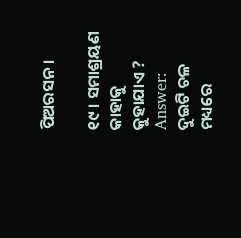ପିଅରସନ।

୧୯ । ସମାଶ୍ରୟଣ କାହାକୁ କୁହାଯାଏ ?
Answer:
ଦୁଇଟି ଚଳ ମଧ୍ୟରେ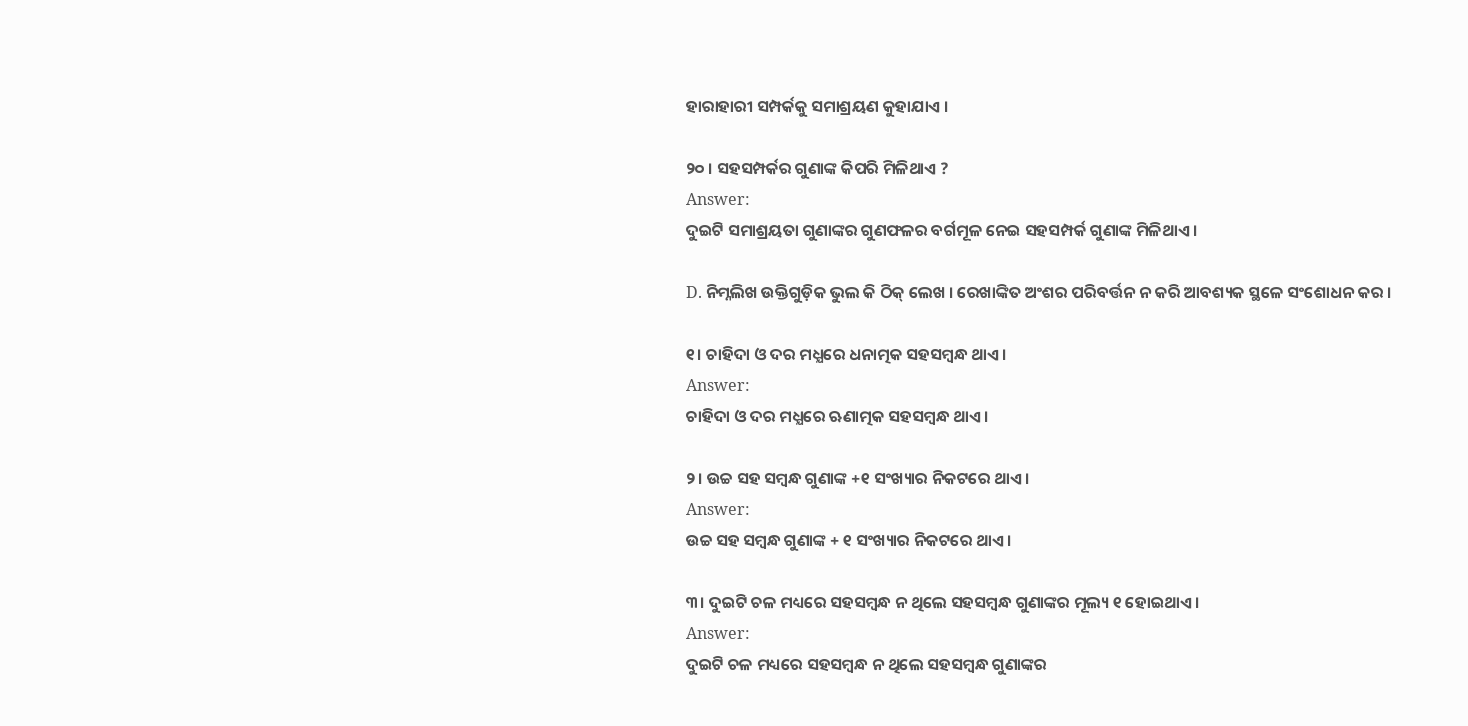ହାରାହାରୀ ସମ୍ପର୍କକୁ ସମାଶ୍ରୟଣ କୁହାଯାଏ ।

୨୦ । ସହସମ୍ପର୍କର ଗୁଣାଙ୍କ କିପରି ମିଳିଥାଏ ?
Answer:
ଦୁଇଟି ସମାଶ୍ରୟତା ଗୁଣାଙ୍କର ଗୁଣଫଳର ବର୍ଗମୂଳ ନେଇ ସହସମ୍ପର୍କ ଗୁଣାଙ୍କ ମିଳିଥାଏ ।

D. ନିମ୍ନଲିଖ ଉକ୍ତିଗୁଡ଼ିକ ଭୁଲ କି ଠିକ୍ ଲେଖ । ରେଖାଙ୍କିତ ଅଂଶର ପରିବର୍ତ୍ତନ ନ କରି ଆବଶ୍ୟକ ସ୍ଥଳେ ସଂଶୋଧନ କର ।

୧। ଚାହିଦା ଓ ଦର ମଧ୍ଯରେ ଧନାତ୍ମକ ସହସମ୍ବନ୍ଧ ଥାଏ।
Answer:
ଚାହିଦା ଓ ଦର ମଧ୍ଯରେ ଋଣାତ୍ମକ ସହସମ୍ବନ୍ଧ ଥାଏ।

୨। ଉଚ୍ଚ ସହ ସମ୍ବନ୍ଧ ଗୁଣାଙ୍କ +୧ ସଂଖ୍ୟାର ନିକଟରେ ଥାଏ।
Answer:
ଉଚ୍ଚ ସହ ସମ୍ବନ୍ଧ ଗୁଣାଙ୍କ + ୧ ସଂଖ୍ୟାର ନିକଟରେ ଥାଏ।

୩। ଦୁଇଟି ଚଳ ମଧ୍ୟରେ ସହସମ୍ବନ୍ଧ ନ ଥିଲେ ସହସମ୍ବନ୍ଧ ଗୁଣାଙ୍କର ମୂଲ୍ୟ ୧ ହୋଇଥାଏ।
Answer:
ଦୁଇଟି ଚଳ ମଧ୍ୟରେ ସହସମ୍ବନ୍ଧ ନ ଥିଲେ ସହସମ୍ବନ୍ଧ ଗୁଣାଙ୍କର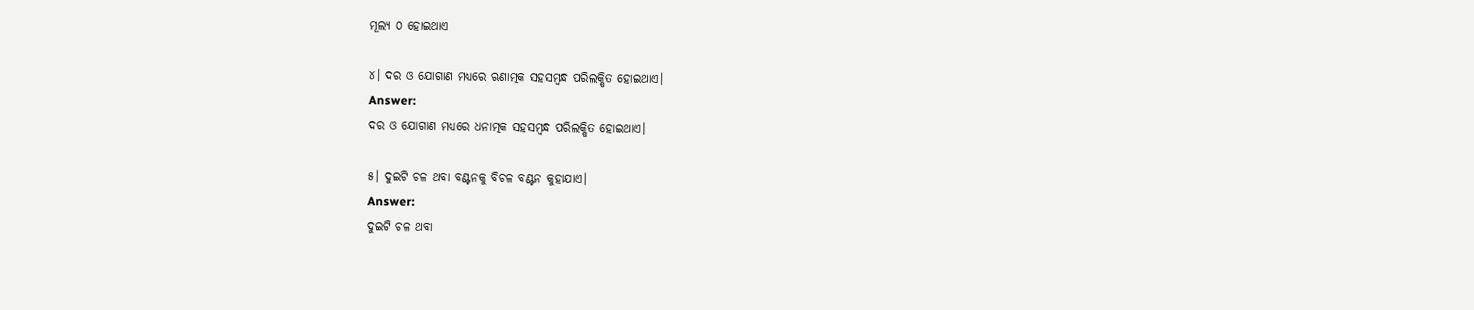ମୂଲ୍ୟ ୦ ହୋଇଥାଏ

୪। ଦର ଓ ଯୋଗାଣ ମଧ୍ଯରେ ଋଣାତ୍ମକ ସହସମ୍ବନ୍ଧ ପରିଲକ୍ଷିତ ହୋଇଥାଏ।
Answer:
ଦର ଓ ଯୋଗାଣ ମଧ୍ଯରେ ଧନାତ୍ମକ ସହସମ୍ବନ୍ଧ ପରିଲକ୍ଷିତ ହୋଇଥାଏ।

୫। ଦୁଇଟି ଚଳ ଥବା ବଣ୍ଟନକୁ ବିଚଳ ବଣ୍ଟନ କୁହାଯାଏ।
Answer:
ଦୁଇଟି ଚଳ ଥବା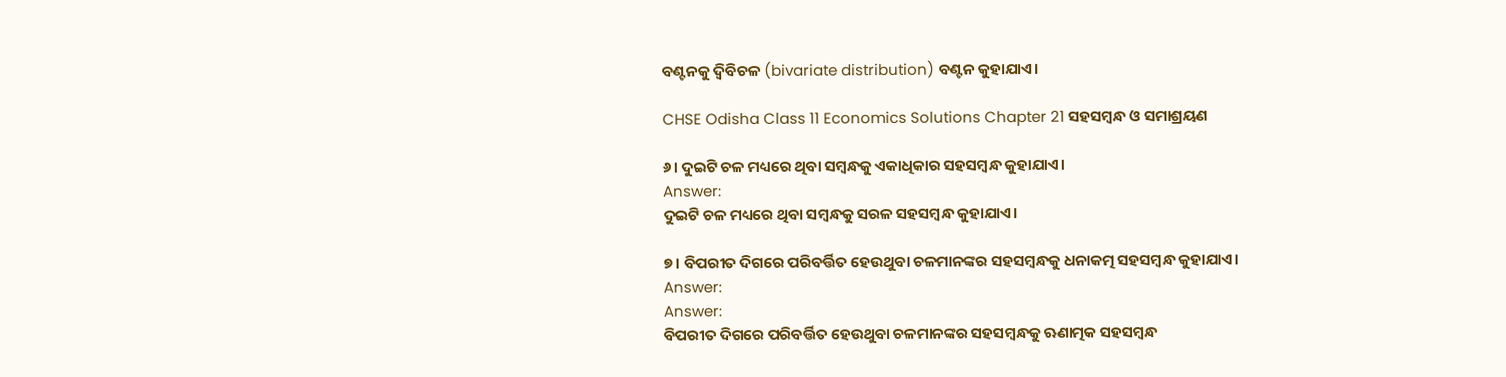ବଣ୍ଟନକୁ ଦ୍ଵିବିଚଳ (bivariate distribution) ବଣ୍ଟନ କୁହାଯାଏ।

CHSE Odisha Class 11 Economics Solutions Chapter 21 ସହସମ୍ବନ୍ଧ ଓ ସମାଶ୍ରୟଣ

୬। ଦୁଇଟି ଚଳ ମଧ୍ୟରେ ଥିବା ସମ୍ବନ୍ଧକୁ ଏକାଧିକାର ସହସମ୍ବନ୍ଧ କୁହାଯାଏ।
Answer:
ଦୁଇଟି ଚଳ ମଧ୍ୟରେ ଥିବା ସମ୍ବନ୍ଧକୁ ସରଳ ସହସମ୍ବନ୍ଧ କୁହାଯାଏ।

୭। ବିପରୀତ ଦିଗରେ ପରିବର୍ତ୍ତିତ ହେଉଥୁବା ଚଳମାନଙ୍କର ସହସମ୍ବନ୍ଧକୁ ଧନାକତ୍ମ ସହସମ୍ବନ୍ଧ କୁହାଯାଏ।
Answer:
Answer:
ବିପରୀତ ଦିଗରେ ପରିବର୍ତ୍ତିତ ହେଉଥୁବା ଚଳମାନଙ୍କର ସହସମ୍ବନ୍ଧକୁ ଋଣାତ୍ମକ ସହସମ୍ବନ୍ଧ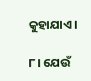କୁହାଯାଏ।

୮। ଯେଉଁ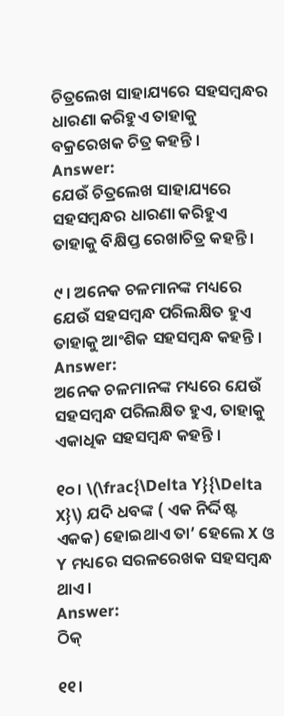ଚିତ୍ରଲେଖ ସାହାଯ୍ୟରେ ସହସମ୍ବନ୍ଧର ଧାରଣା କରିହୁଏ ତାହାକୁ ବକ୍ରରେଖକ ଚିତ୍ର କହନ୍ତି ।
Answer:
ଯେଉଁ ଚିତ୍ରଲେଖ ସାହାଯ୍ୟରେ ସହସମ୍ବନ୍ଧର ଧାରଣା କରିହୁଏ ତାହାକୁ ବିକ୍ଷିପ୍ତ ରେଖାଚିତ୍ର କହନ୍ତି ।

୯ । ଅନେକ ଚଳମାନଙ୍କ ମଧ୍ୟରେ ଯେଉଁ ସହସମ୍ବନ୍ଧ ପରିଲକ୍ଷିତ ହୁଏ ତାହାକୁ ଆଂଶିକ ସହସମ୍ବନ୍ଧ କହନ୍ତି ।
Answer:
ଅନେକ ଚଳମାନଙ୍କ ମଧ୍ୟରେ ଯେଉଁ ସହସମ୍ବନ୍ଧ ପରିଲକ୍ଷିତ ହୁଏ, ତାହାକୁ ଏକାଧିକ ସହସମ୍ବନ୍ଧ କହନ୍ତି ।

୧୦। \(\frac{\Delta Y}{\Delta X}\) ଯଦି ଧବଙ୍କ ( ଏକ ନିର୍ଦ୍ଦିଷ୍ଟ ଏକକ) ହୋଇଥାଏ ତା’ ହେଲେ X ଓ Y ମଧ୍ୟରେ ସରଳରେଖକ ସହସମ୍ବନ୍ଧ ଥାଏ।
Answer:
ଠିକ୍

୧୧।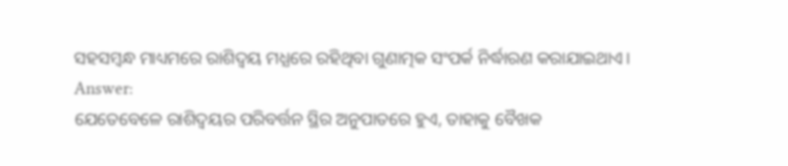ସହସମ୍ବନ୍ଧ ମାଧ୍ୟମରେ ରାଶିଦ୍ଵୟ ମଧ୍ଯରେ ରହିଥିବା ଗୁଣାତ୍ମକ ସଂପର୍କ ନିର୍ଦ୍ଧାରଣ କରାଯାଇଥାଏ।
Answer:
ଯେତେବେଳେ ରାଶିଦ୍ଵୟର ପରିବର୍ତ୍ତନ ସ୍ଥିର ଅନୁପାତରେ ହୁଏ, ତାହାକୁ ବୈଖକ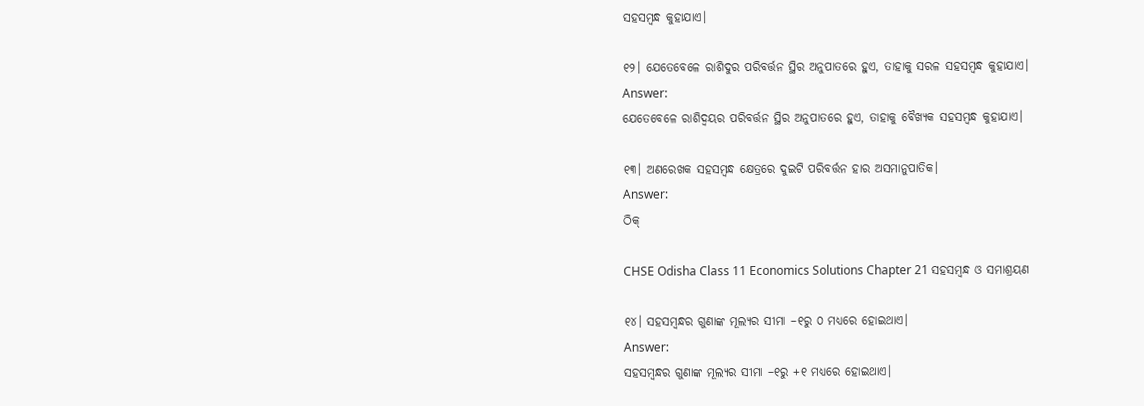ସହସମ୍ବନ୍ଧ କୁହାଯାଏ।

୧୨। ଯେତେବେଳେ ରାଶିଦୁର ପରିବର୍ତ୍ତନ ସ୍ଥିର ଅନୁପାତରେ ହୁଏ, ତାହାକୁ ସରଳ ସହସମ୍ବନ୍ଧ କୁହାଯାଏ।
Answer:
ଯେତେବେଳେ ରାଶିଦ୍ବୟର ପରିବର୍ତ୍ତନ ସ୍ଥିର ଅନୁପାତରେ ହୁଏ, ତାହାକୁ ବୈଖ୍ୟକ ସହସମ୍ବନ୍ଧ କୁହାଯାଏ।

୧୩। ଅଣରେଖକ ସହସମ୍ବନ୍ଧ କ୍ଷେତ୍ରରେ ଦୁଇଟି ପରିବର୍ତ୍ତନ ହାର ଅସମାନୁପାତିକ।
Answer:
ଠିକ୍

CHSE Odisha Class 11 Economics Solutions Chapter 21 ସହସମ୍ବନ୍ଧ ଓ ସମାଶ୍ରୟଣ

୧୪। ସହସମ୍ବନ୍ଧର ଗୁଣାଙ୍କ ମୂଲ୍ୟର ସୀମା –୧ରୁ ୦ ମଧ୍ୟରେ ହୋଇଥାଏ।
Answer:
ସହସମ୍ବନ୍ଧର ଗୁଣାଙ୍କ ମୂଲ୍ୟର ସୀମା –୧ରୁ +୧ ମଧ୍ୟରେ ହୋଇଥାଏ।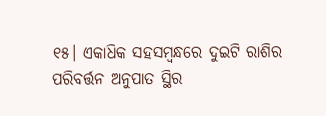୧୫। ଏକାଧ‌ିକ ସହସମ୍ବନ୍ଧରେ ଦୁଇଟି ରାଶିର ପରିବର୍ତ୍ତନ ଅନୁପାତ ସ୍ଥିର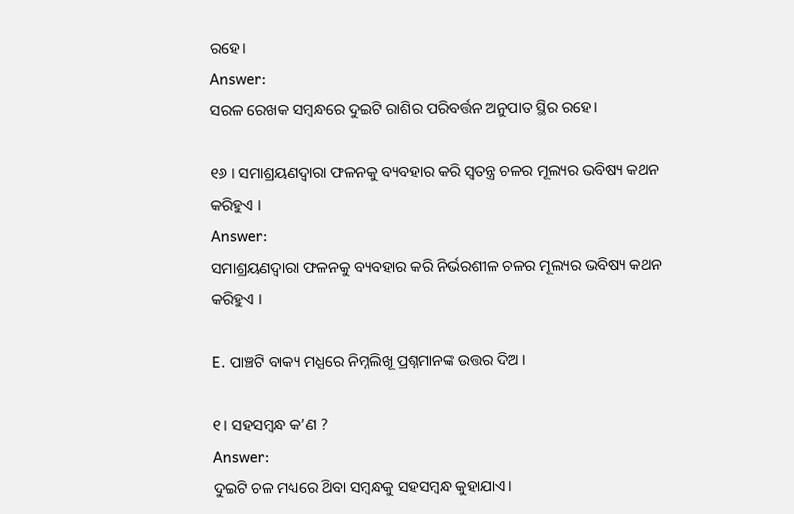ରହେ।
Answer:
ସରଳ ରେଖକ ସମ୍ବନ୍ଧରେ ଦୁଇଟି ରାଶିର ପରିବର୍ତ୍ତନ ଅନୁପାତ ସ୍ଥିର ରହେ।

୧୬ । ସମାଶ୍ରୟଣଦ୍ୱାରା ଫଳନକୁ ବ୍ୟବହାର କରି ସ୍ୱତନ୍ତ୍ର ଚଳର ମୂଲ୍ୟର ଭବିଷ୍ୟ କଥନ କରିହୁଏ ।
Answer:
ସମାଶ୍ରୟଣଦ୍ୱାରା ଫଳନକୁ ବ୍ୟବହାର କରି ନିର୍ଭରଶୀଳ ଚଳର ମୂଲ୍ୟର ଭବିଷ୍ୟ କଥନ କରିହୁଏ ।

E. ପାଞ୍ଚଟି ବାକ୍ୟ ମଧ୍ଯରେ ନିମ୍ନଲିଖୂ ପ୍ରଶ୍ନମାନଙ୍କ ଉତ୍ତର ଦିଅ ।

୧। ସହସମ୍ବନ୍ଧ କ’ଣ ?
Answer:
ଦୁଇଟି ଚଳ ମଧ୍ୟରେ ଥ‌ିବା ସମ୍ବନ୍ଧକୁ ସହସମ୍ବନ୍ଧ କୁହାଯାଏ।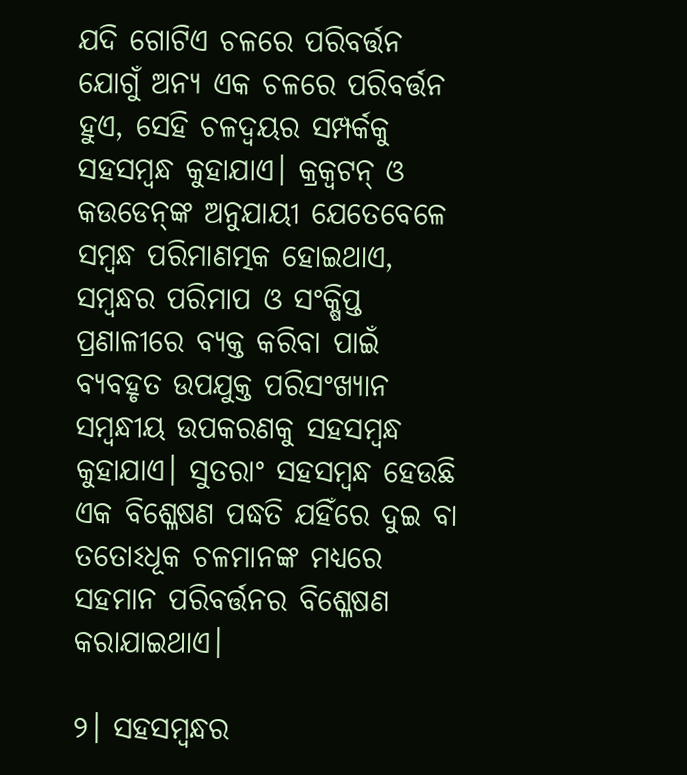ଯଦି ଗୋଟିଏ ଚଳରେ ପରିବର୍ତ୍ତନ ଯୋଗୁଁ ଅନ୍ୟ ଏକ ଚଳରେ ପରିବର୍ତ୍ତନ ହୁଏ, ସେହି ଚଳଦ୍ଵୟର ସମ୍ପର୍କକୁ ସହସମ୍ବନ୍ଧ କୁହାଯାଏ। କ୍ରକ୍ୱଟନ୍ ଓ କଉଡେନ୍‌ଙ୍କ ଅନୁଯାୟୀ ଯେତେବେଳେ ସମ୍ବନ୍ଧ ପରିମାଣତ୍ମକ ହୋଇଥାଏ, ସମ୍ବନ୍ଧର ପରିମାପ ଓ ସଂକ୍ଷିପ୍ତ ପ୍ରଣାଳୀରେ ବ୍ୟକ୍ତ କରିବା ପାଇଁ ବ୍ୟବହୃତ ଉପଯୁକ୍ତ ପରିସଂଖ୍ୟାନ ସମ୍ବନ୍ଧୀୟ ଉପକରଣକୁ ସହସମ୍ବନ୍ଧ କୁହାଯାଏ। ସୁତରାଂ ସହସମ୍ବନ୍ଧ ହେଉଛି ଏକ ବିଶ୍ଳେଷଣ ପଦ୍ଧତି ଯହିଁରେ ଦୁଇ ବା ତତୋଽଧୂକ ଚଳମାନଙ୍କ ମଧ୍ୟରେ ସହମାନ ପରିବର୍ତ୍ତନର ବିଶ୍ଳେଷଣ କରାଯାଇଥାଏ।

୨। ସହସମ୍ବନ୍ଧର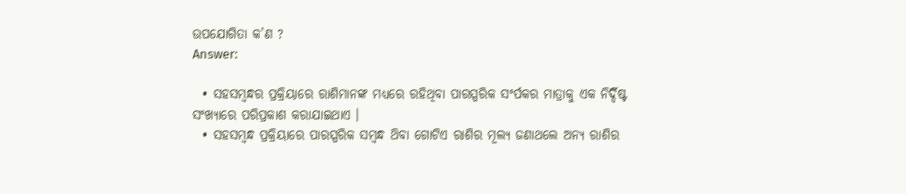ଉପଯୋଗିତା କ’ଣ ?
Answer:

  • ସହସମ୍ବନ୍ଧର ପ୍ରକ୍ରିୟାରେ ରାଶିମାନଙ୍କ ମଧ୍ୟରେ ରହିଥିବା ପାରସ୍ପରିକ ସଂର୍ପକର ମାତ୍ରାକୁ ଏକ ନିର୍ଦ୍ଦିଷ୍ଟ ସଂଖ୍ୟାରେ ପରିପ୍ରକାଶ କରାଯାଇଥାଏ ।
  • ସହସମ୍ବନ୍ଧ ପ୍ରକ୍ରିୟାରେ ପାରସ୍ପରିକ ସମ୍ବନ୍ଧ ଥ‌ିବା ଗୋଟିଏ ରାଶିର ମୂଲ୍ୟ ଜଣାଥଲେ ଅନ୍ୟ ରାଶିର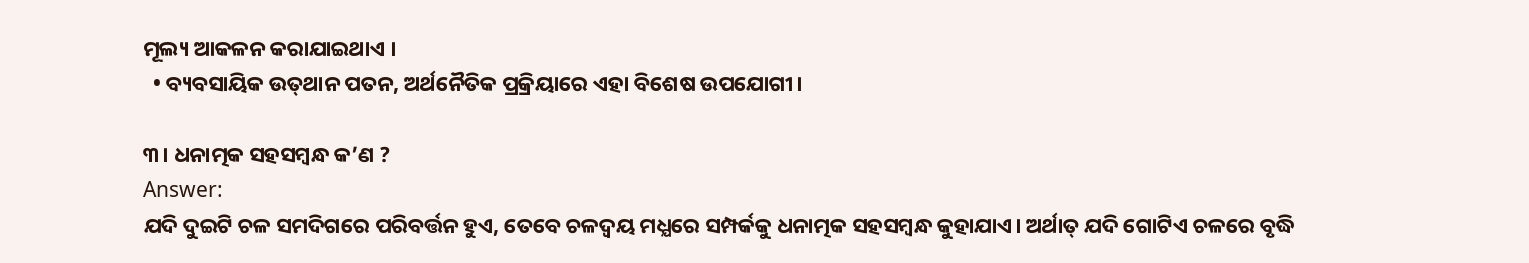ମୂଲ୍ୟ ଆକଳନ କରାଯାଇଥାଏ ।
  • ବ୍ୟବସାୟିକ ଉତ୍‌ଥାନ ପତନ, ଅର୍ଥନୈତିକ ପ୍ରକ୍ରିୟାରେ ଏହା ବିଶେଷ ଉପଯୋଗୀ।

୩। ଧନାତ୍ମକ ସହସମ୍ବନ୍ଧ କ’ଣ ?
Answer:
ଯଦି ଦୁଇଟି ଚଳ ସମଦିଗରେ ପରିବର୍ତ୍ତନ ହୁଏ, ତେବେ ଚଳଦ୍ଵୟ ମଧ୍ଯରେ ସମ୍ପର୍କକୁ ଧନାତ୍ମକ ସହସମ୍ବନ୍ଧ କୁହାଯାଏ। ଅର୍ଥାତ୍ ଯଦି ଗୋଟିଏ ଚଳରେ ବୃଦ୍ଧି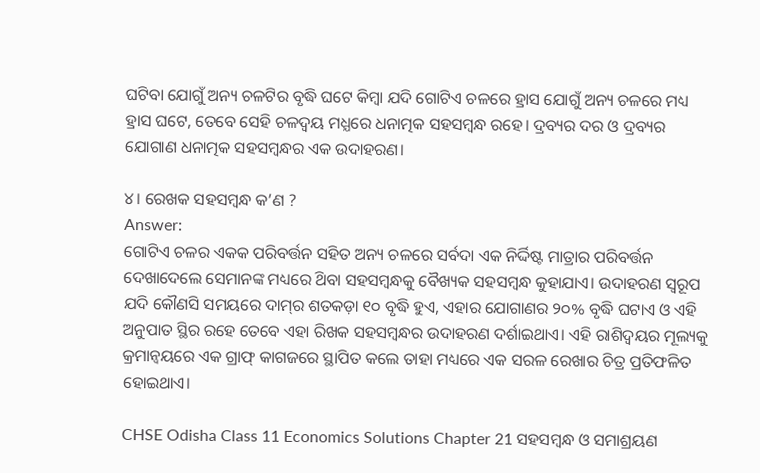ଘଟିବା ଯୋଗୁଁ ଅନ୍ୟ ଚଳଟିର ବୃଦ୍ଧି ଘଟେ କିମ୍ବା ଯଦି ଗୋଟିଏ ଚଳରେ ହ୍ରାସ ଯୋଗୁଁ ଅନ୍ୟ ଚଳରେ ମଧ୍ୟ ହ୍ରାସ ଘଟେ, ତେବେ ସେହି ଚଳଦ୍ଵୟ ମଧ୍ଯରେ ଧନାତ୍ମକ ସହସମ୍ବନ୍ଧ ରହେ। ଦ୍ରବ୍ୟର ଦର ଓ ଦ୍ରବ୍ୟର ଯୋଗାଣ ଧନାତ୍ମକ ସହସମ୍ବନ୍ଧର ଏକ ଉଦାହରଣ।

୪। ରେଖକ ସହସମ୍ବନ୍ଧ କ’ଣ ?
Answer:
ଗୋଟିଏ ଚଳର ଏକକ ପରିବର୍ତ୍ତନ ସହିତ ଅନ୍ୟ ଚଳରେ ସର୍ବଦା ଏକ ନିର୍ଦ୍ଦିଷ୍ଟ ମାତ୍ରାର ପରିବର୍ତ୍ତନ ଦେଖାଦେଲେ ସେମାନଙ୍କ ମଧ୍ୟରେ ଥ‌ିବା ସହସମ୍ବନ୍ଧକୁ ବୈଖ୍ୟକ ସହସମ୍ବନ୍ଧ କୁହାଯାଏ। ଉଦାହରଣ ସ୍ଵରୂପ ଯଦି କୌଣସି ସମୟରେ ଦାମ୍‌ର ଶତକଡ଼ା ୧୦ ବୃଦ୍ଧି ହୁଏ, ଏହାର ଯୋଗାଣର ୨୦% ବୃଦ୍ଧି ଘଟାଏ ଓ ଏହି ଅନୁପାତ ସ୍ଥିର ରହେ ତେବେ ଏହା ରିଖକ ସହସମ୍ବନ୍ଧର ଉଦାହରଣ ଦର୍ଶାଇଥାଏ। ଏହି ରାଶିଦ୍ଵୟର ମୂଲ୍ୟକୁ କ୍ରମାନ୍ଵୟରେ ଏକ ଗ୍ରାଫ୍ କାଗଜରେ ସ୍ଥାପିତ କଲେ ତାହା ମଧ୍ୟରେ ଏକ ସରଳ ରେଖାର ଚିତ୍ର ପ୍ରତିଫଳିତ ହୋଇଥାଏ।

CHSE Odisha Class 11 Economics Solutions Chapter 21 ସହସମ୍ବନ୍ଧ ଓ ସମାଶ୍ରୟଣ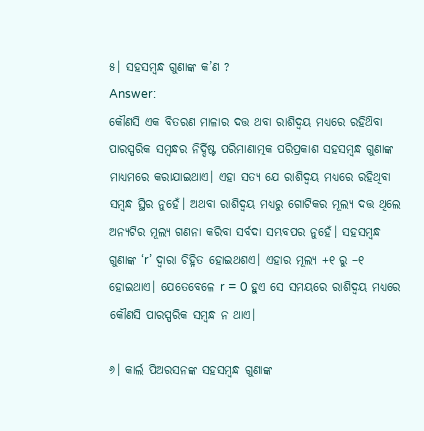୫। ସହସମ୍ବନ୍ଧ ଗୁଣାଙ୍କ କ’ଣ ?
Answer:
କୌଣସି ଏକ ବିତରଣ ମାଳାର ଦତ୍ତ ଥବା ରାଶିଦ୍ଵୟ ମଧ୍ଯରେ ରହିଥ‌ିବା ପାରସ୍ପରିକ ସମ୍ବନ୍ଧର ନିର୍ଦ୍ଦିଷ୍ଟ ପରିମାଣାତ୍ମକ ପରିପ୍ରକାଶ ସହସମ୍ବନ୍ଧ ଗୁଣାଙ୍କ ମାଧ୍ୟମରେ କରାଯାଇଥାଏ। ଏହା ସତ୍ୟ ଯେ ରାଶିଦ୍ଵୟ ମଧ୍ଯରେ ରହିଥିବା ସମ୍ବନ୍ଧ ସ୍ଥିର ନୁହେଁ। ଅଥବା ରାଶିଦ୍ଵୟ ମଧ୍ୟରୁ ଗୋଟିକର ମୂଲ୍ୟ ଦତ୍ତ ଥିଲେ ଅନ୍ୟଟିର ମୂଲ୍ୟ ଗଣନା କରିବା ସର୍ବଦା ସମ୍ଭବପର ନୁହେଁ। ସହସମ୍ବନ୍ଧ ଗୁଣାଙ୍କ ‘r’ ଦ୍ଵାରା ଚିହ୍ନିତ ହୋଇଥଶଏ। ଏହାର ମୂଲ୍ୟ +୧ ରୁ –୧ ହୋଇଥାଏ। ଯେତେବେଳେ r = 0 ହୁଏ ସେ ସମୟରେ ରାଶିଦ୍ଵୟ ମଧ୍ୟରେ କୌଣସି ପାରସ୍ପରିକ ସମ୍ବନ୍ଧ ନ ଥାଏ।

୬। କାର୍ଲ ପିଅରସନଙ୍କ ସହସମ୍ବନ୍ଧ ଗୁଣାଙ୍କ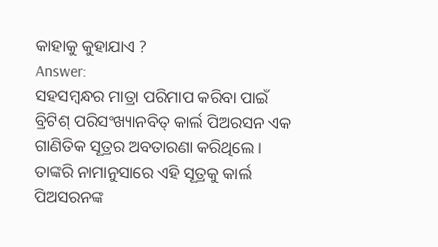କାହାକୁ କୁହାଯାଏ ?
Answer:
ସହସମ୍ବନ୍ଧର ମାତ୍ରା ପରିମାପ କରିବା ପାଇଁ ବ୍ରିଟିଶ୍ ପରିସଂଖ୍ୟାନବିତ୍ କାର୍ଲ ପିଅରସନ ଏକ ଗାଣିତିକ ସୂତ୍ରର ଅବତାରଣା କରିଥିଲେ । ତାଙ୍କରି ନାମାନୁସାରେ ଏହି ସୂତ୍ରକୁ କାର୍ଲ ପିଅସରନଙ୍କ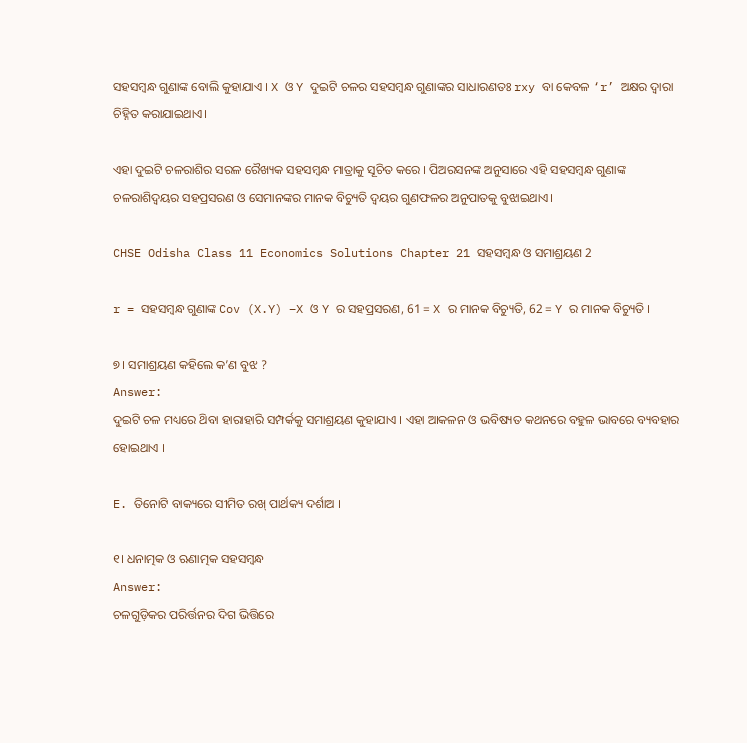ସହସମ୍ବନ୍ଧ ଗୁଣାଙ୍କ ବୋଲି କୁହାଯାଏ । X ଓ Y ଦୁଇଟି ଚଳର ସହସମ୍ବନ୍ଧ ଗୁଣାଙ୍କର ସାଧାରଣତଃ rxy ବା କେବଳ ‘r’ ଅକ୍ଷର ଦ୍ଵାରା ଚିହ୍ନିତ କରାଯାଇଥାଏ।

ଏହା ଦୁଇଟି ଚଳରାଶିର ସରଳ ରୈଖ୍ୟକ ସହସମ୍ବନ୍ଧ ମାତ୍ରାକୁ ସୂଚିତ କରେ । ପିଅରସନଙ୍କ ଅନୁସାରେ ଏହି ସହସମ୍ବନ୍ଧ ଗୁଣାଙ୍କ ଚଳରାଶିଦ୍ଵୟର ସହପ୍ରସରଣ ଓ ସେମାନଙ୍କର ମାନକ ବିଚ୍ୟୁତି ଦ୍ଵୟର ଗୁଣଫଳର ଅନୁପାତକୁ ବୁଝାଇଥାଏ।

CHSE Odisha Class 11 Economics Solutions Chapter 21 ସହସମ୍ବନ୍ଧ ଓ ସମାଶ୍ରୟଣ 2

r = ସହସମ୍ବନ୍ଧ ଗୁଣାଙ୍କ Cov (X.Y) –X ଓ Y ର ସହପ୍ରସରଣ, 61 = X ର ମାନକ ବିଚ୍ୟୁତି, 62 = Y ର ମାନକ ବିଚ୍ୟୁତି ।

୭। ସମାଶ୍ରୟଣ କହିଲେ କ’ଣ ବୁଝ ?
Answer:
ଦୁଇଟି ଚଳ ମଧ୍ୟରେ ଥ‌ିବା ହାରାହାରି ସମ୍ପର୍କକୁ ସମାଶ୍ରୟଣ କୁହାଯାଏ । ଏହା ଆକଳନ ଓ ଭବିଷ୍ୟତ କଥନରେ ବହୁଳ ଭାବରେ ବ୍ୟବହାର ହୋଇଥାଏ ।

E. ତିନୋଟି ବାକ୍ୟରେ ସୀମିତ ରଖ୍ ପାର୍ଥକ୍ୟ ଦର୍ଶାଅ ।

୧। ଧନାତ୍ମକ ଓ ଋଣାତ୍ମକ ସହସମ୍ବନ୍ଧ
Answer:
ଚଳଗୁଡ଼ିକର ପରିର୍ତ୍ତନର ଦିଗ ଭିତ୍ତିରେ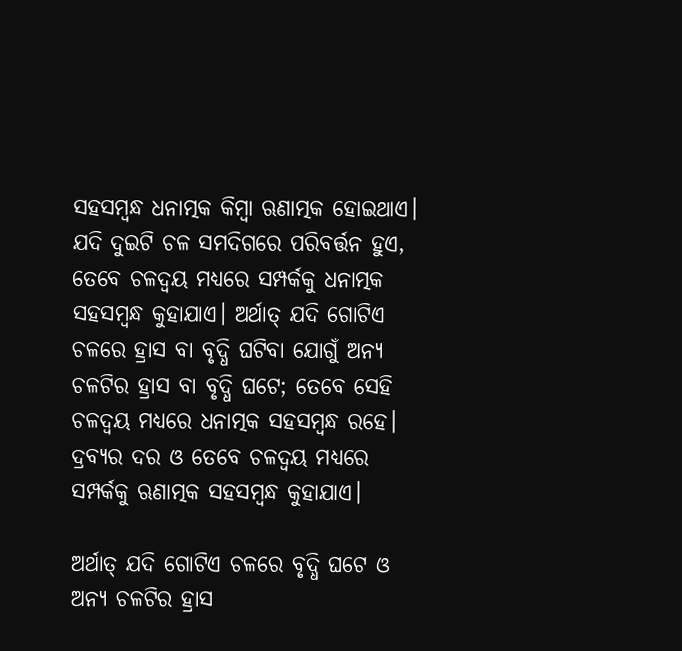ସହସମ୍ବନ୍ଧ ଧନାତ୍ମକ କିମ୍ବା ଋଣାତ୍ମକ ହୋଇଥାଏ। ଯଦି ଦୁଇଟି ଚଳ ସମଦିଗରେ ପରିବର୍ତ୍ତନ ହୁଏ, ତେବେ ଚଳଦ୍ଵୟ ମଧ୍ଯରେ ସମ୍ପର୍କକୁ ଧନାତ୍ମକ ସହସମ୍ବନ୍ଧ କୁହାଯାଏ। ଅର୍ଥାତ୍ ଯଦି ଗୋଟିଏ ଚଳରେ ହ୍ରାସ ବା ବୃଦ୍ଧି ଘଟିବା ଯୋଗୁଁ ଅନ୍ୟ ଚଳଟିର ହ୍ରାସ ବା ବୃଦ୍ଧି ଘଟେ; ତେବେ ସେହି ଚଳଦ୍ଵୟ ମଧ୍ଯରେ ଧନାତ୍ମକ ସହସମ୍ବନ୍ଧ ରହେ। ଦ୍ରବ୍ୟର ଦର ଓ ତେବେ ଚଳଦ୍ଵୟ ମଧ୍ୟରେ ସମ୍ପର୍କକୁ ଋଣାତ୍ମକ ସହସମ୍ବନ୍ଧ କୁହାଯାଏ।

ଅର୍ଥାତ୍ ଯଦି ଗୋଟିଏ ଚଳରେ ବୃଦ୍ଧି ଘଟେ ଓ ଅନ୍ୟ ଚଳଟିର ହ୍ରାସ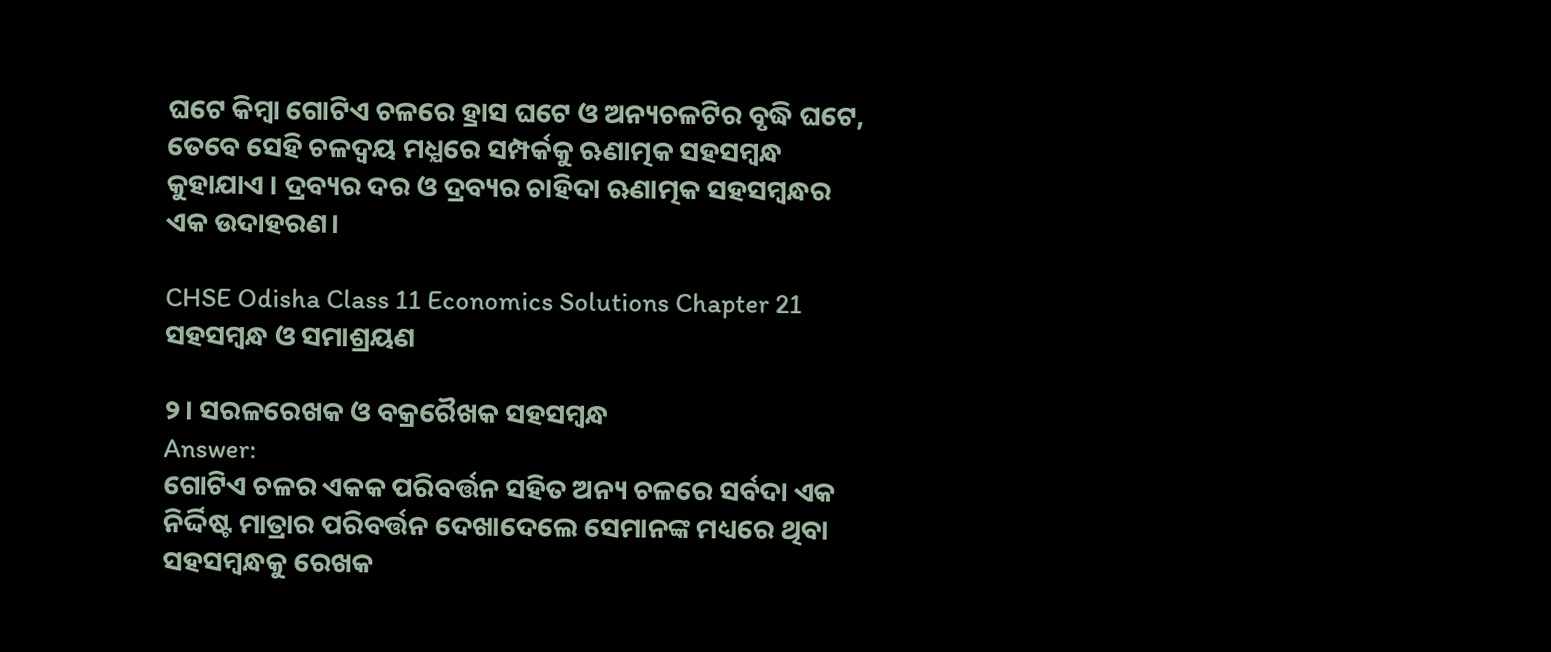ଘଟେ କିମ୍ବା ଗୋଟିଏ ଚଳରେ ହ୍ରାସ ଘଟେ ଓ ଅନ୍ୟଚଳଟିର ବୃଦ୍ଧି ଘଟେ, ତେବେ ସେହି ଚଳଦ୍ଵୟ ମଧ୍ଯରେ ସମ୍ପର୍କକୁ ଋଣାତ୍ମକ ସହସମ୍ବନ୍ଧ କୁହାଯାଏ । ଦ୍ରବ୍ୟର ଦର ଓ ଦ୍ରବ୍ୟର ଚାହିଦା ଋଣାତ୍ମକ ସହସମ୍ବନ୍ଧର ଏକ ଉଦାହରଣ।

CHSE Odisha Class 11 Economics Solutions Chapter 21 ସହସମ୍ବନ୍ଧ ଓ ସମାଶ୍ରୟଣ

୨। ସରଳରେଖକ ଓ ବକ୍ରରୈଖକ ସହସମ୍ବନ୍ଧ
Answer:
ଗୋଟିଏ ଚଳର ଏକକ ପରିବର୍ତ୍ତନ ସହିତ ଅନ୍ୟ ଚଳରେ ସର୍ବଦା ଏକ ନିର୍ଦ୍ଦିଷ୍ଟ ମାତ୍ରାର ପରିବର୍ତ୍ତନ ଦେଖାଦେଲେ ସେମାନଙ୍କ ମଧ୍ୟରେ ଥିବା ସହସମ୍ବନ୍ଧକୁ ରେଖକ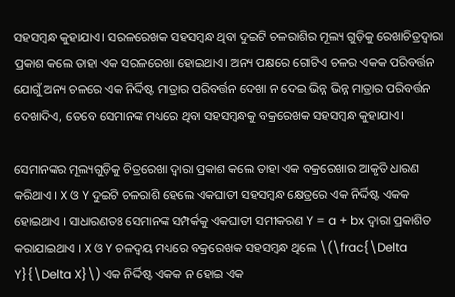ସହସମ୍ବନ୍ଧ କୁହାଯାଏ। ସରଳରେଖକ ସହସମ୍ବନ୍ଧ ଥିବା ଦୁଇଟି ଚଳରାଶିର ମୂଲ୍ୟ ଗୁଡ଼ିକୁ ରେଖାଚିତ୍ରଦ୍ଵାରା ପ୍ରକାଶ କଲେ ତାହା ଏକ ସରଳରେଖା ହୋଇଥାଏ। ଅନ୍ୟ ପକ୍ଷରେ ଗୋଟିଏ ଚଳର ଏକକ ପରିବର୍ତ୍ତନ ଯୋଗୁଁ ଅନ୍ୟ ଚଳରେ ଏକ ନିର୍ଦ୍ଦିଷ୍ଟ ମାତ୍ରାର ପରିବର୍ତ୍ତନ ଦେଖା ନ ଦେଇ ଭିନ୍ନ ଭିନ୍ନ ମାତ୍ରାର ପରିବର୍ତ୍ତନ ଦେଖାଦିଏ, ତେବେ ସେମାନଙ୍କ ମଧ୍ୟରେ ଥିବା ସହସମ୍ବନ୍ଧକୁ ବକ୍ରରେଖକ ସହସମ୍ବନ୍ଧ କୁହାଯାଏ।

ସେମାନଙ୍କର ମୂଲ୍ୟଗୁଡ଼ିକୁ ଚିତ୍ରରେଖା ଦ୍ଵାରା ପ୍ରକାଶ କଲେ ତାହା ଏକ ବକ୍ରରେଖାର ଆକୃତି ଧାରଣ କରିଥାଏ । X ଓ Y ଦୁଇଟି ଚଳରାଶି ହେଲେ ଏକଘାତୀ ସହସମ୍ବନ୍ଧ କ୍ଷେତ୍ରରେ ଏକ ନିର୍ଦ୍ଦିଷ୍ଟ ଏକକ ହୋଇଥାଏ । ସାଧାରଣତଃ ସେମାନଙ୍କ ସମ୍ପର୍କକୁ ଏକଘାତୀ ସମୀକରଣ Y = a + bx ଦ୍ଵାରା ପ୍ରକାଶିତ କରାଯାଇଥାଏ । X ଓ Y ଚଳଦ୍ଵୟ ମଧ୍ୟରେ ବକ୍ରରେଖକ ସହସମ୍ବନ୍ଧ ଥିଲେ \(\frac{\Delta Y}{\Delta X}\) ଏକ ନିର୍ଦ୍ଦିଷ୍ଟ ଏକକ ନ ହୋଇ ଏକ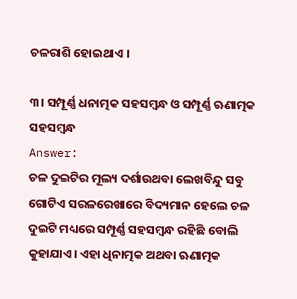ଚଳରାଶି ହୋଇଥାଏ ।

୩। ସମ୍ପୂର୍ଣ୍ଣ ଧନାତ୍ମକ ସହସମ୍ବନ୍ଧ ଓ ସମ୍ପୂର୍ଣ୍ଣ ଋଣାତ୍ମକ ସହସମ୍ବନ୍ଧ
Answer:
ଚଳ ଦୁଇଟିର ମୂଲ୍ୟ ଦର୍ଶାଉଥବା ଲେଖବିନ୍ଦୁ ସବୁ ଗୋଟିଏ ସରଳରେଖାରେ ବିଦ୍ୟମାନ ହେଲେ ଚଳ ଦୁଇଟି ମଧ୍ୟରେ ସମ୍ପୂର୍ଣ୍ଣ ସହସମ୍ବନ୍ଧ ରହିଛି ବୋଲି କୁହାଯାଏ। ଏହା ଧିନାତ୍ମକ ଅଥବା ଋଣାତ୍ମକ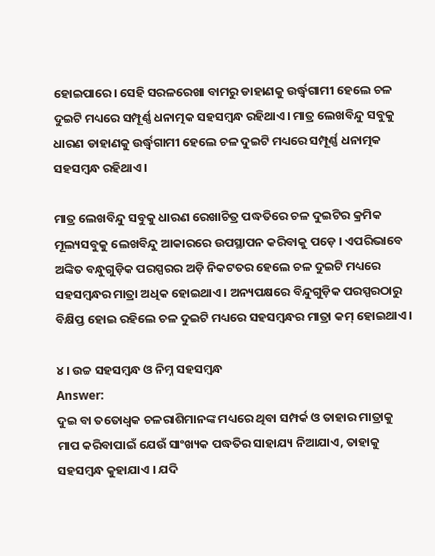ହୋଇପାରେ। ସେହି ସରଳରେଖା ବାମରୁ ଡାହାଣକୁ ଉର୍ଦ୍ଧ୍ୱଗାମୀ ହେଲେ ଚଳ ଦୁଇଟି ମଧ୍ୟରେ ସମ୍ପୂର୍ଣ୍ଣ ଧନାତ୍ମକ ସହସମ୍ବନ୍ଧ ରହିଥାଏ। ମାତ୍ର ଲେଖବିନ୍ଦୁ ସବୁକୁ ଧାରଣ ଡାହାଣକୁ ଉର୍ଦ୍ଧ୍ୱଗାମୀ ହେଲେ ଚଳ ଦୁଇଟି ମଧ୍ୟରେ ସମ୍ପୂର୍ଣ୍ଣ ଧନାତ୍ମକ ସହସମ୍ବନ୍ଧ ରହିଥାଏ।

ମାତ୍ର ଲେଖବିନ୍ଦୁ ସବୁକୁ ଧାରଣ ରେଖାଚିତ୍ର ପଦ୍ଧତିରେ ଚଳ ଦୁଇଟିର କ୍ରମିକ ମୂଲ୍ୟସବୁକୁ ଲେଖବିନ୍ଦୁ ଆକାରରେ ଉପସ୍ଥାପନ କରିବାକୁ ପଡ଼େ । ଏପରିଭାବେ ଅଙ୍କିତ ବନ୍ଧୁଗୁଡ଼ିକ ପରସ୍ପରର ଅଡ଼ି ନିକଟତର ହେଲେ ଚଳ ଦୁଇଟି ମଧ୍ୟରେ ସହସମ୍ବନ୍ଧର ମାତ୍ରା ଅଧିକ ହୋଇଥାଏ । ଅନ୍ୟପକ୍ଷରେ ବିନ୍ଦୁଗୁଡ଼ିକ ପରସ୍ପରଠାରୁ ବିକ୍ଷିପ୍ତ ହୋଇ ରହିଲେ ଚଳ ଦୁଇଟି ମଧ୍ୟରେ ସହସମ୍ବନ୍ଧର ମାତ୍ରା କମ୍ ହୋଇଥାଏ ।

୪। ଉଚ୍ଚ ସହସମ୍ବନ୍ଧ ଓ ନିମ୍ନ ସହସମ୍ବନ୍ଧ
Answer:
ଦୁଇ ବା ତତୋଧ୍ଵକ ଚଳରାଶିମାନଙ୍କ ମଧ୍ୟରେ ଥିବା ସମ୍ପର୍କ ଓ ତାହାର ମାତ୍ରାକୁ ମାପ କରିବାପାଇଁ ଯେଉଁ ସାଂଖ୍ୟକ ପଦ୍ଧତିର ସାହାଯ୍ୟ ନିଆଯାଏ, ତାହାକୁ ସହସମ୍ବନ୍ଧ କୁହାଯାଏ । ଯଦି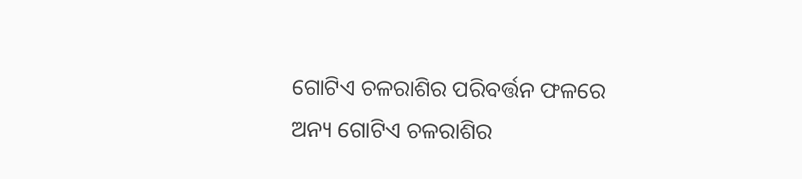ଗୋଟିଏ ଚଳରାଶିର ପରିବର୍ତ୍ତନ ଫଳରେ ଅନ୍ୟ ଗୋଟିଏ ଚଳରାଶିର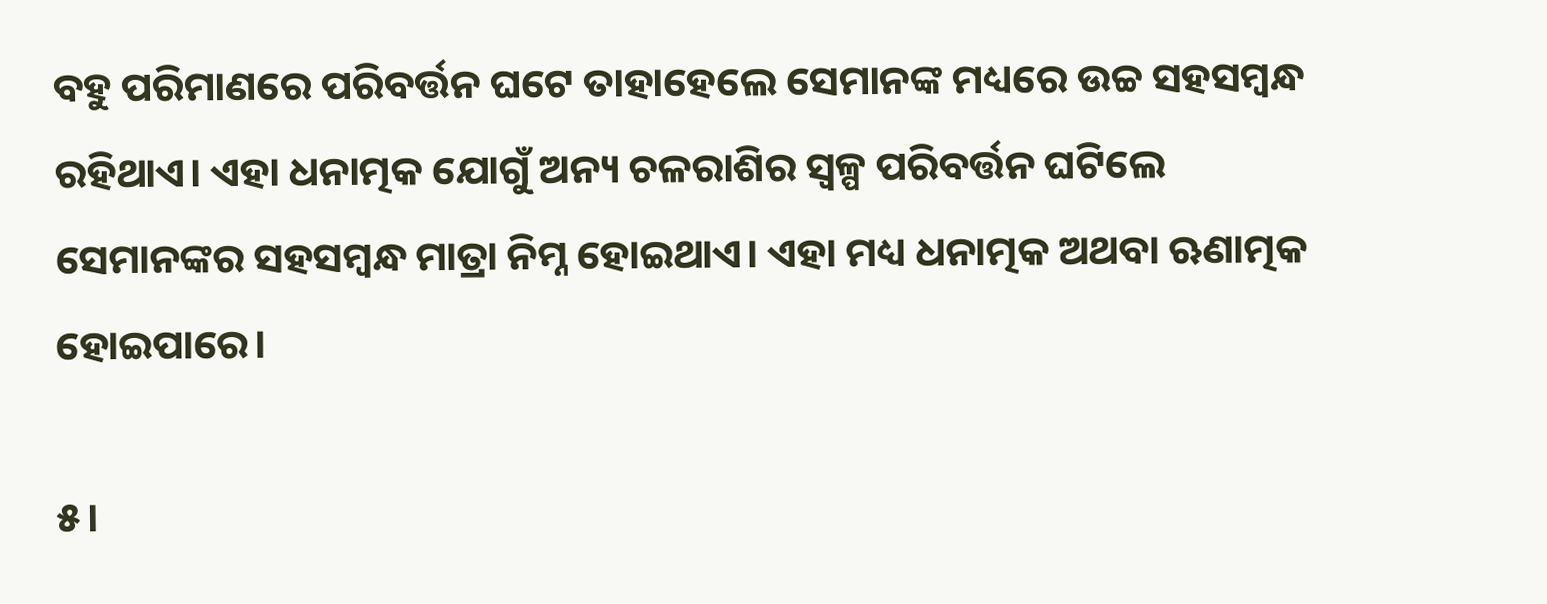ବହୁ ପରିମାଣରେ ପରିବର୍ତ୍ତନ ଘଟେ ତାହାହେଲେ ସେମାନଙ୍କ ମଧ୍ୟରେ ଉଚ୍ଚ ସହସମ୍ବନ୍ଧ ରହିଥାଏ। ଏହା ଧନାତ୍ମକ ଯୋଗୁଁ ଅନ୍ୟ ଚଳରାଶିର ସ୍ଵଳ୍ପ ପରିବର୍ତ୍ତନ ଘଟିଲେ ସେମାନଙ୍କର ସହସମ୍ବନ୍ଧ ମାତ୍ରା ନିମ୍ନ ହୋଇଥାଏ। ଏହା ମଧ୍ୟ ଧନାତ୍ମକ ଅଥବା ଋଣାତ୍ମକ ହୋଇପାରେ।

୫।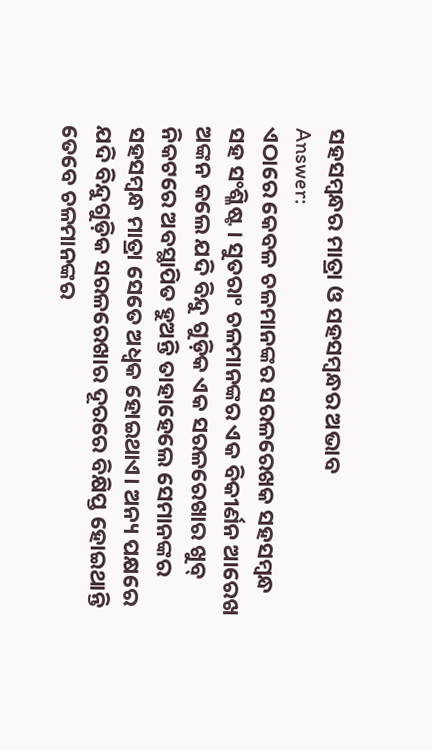ସହସମ୍ବନ୍ଧର ମାତ୍ରା ଓ ସହସମ୍ବନ୍ଧର ଅଭାବ
Answer:
ଏଠାରେ କେବଳ ଚଳମାନଙ୍କର ସରଳରେଖକ ସହସମ୍ବନ୍ଧ ସହ ସଂଶ୍ଳିଷ୍ଟ । ସୁତରାଂ ଚଳମାନଙ୍କର ଏକ ବିକୀର୍ଣନ ଆରେଖ ଅଙ୍କନ କଲେ ଯଦି ବିନ୍ଦୁ ଗୁଡ଼ିକ ଏକ ସରଳରେଖାର ଖୁବ୍ ନିକଟରେ ଅବସ୍ଥାପିତ ହୁଅନ୍ତି ତାହାହେଲେ ସେମାନଙ୍କର ସହସମ୍ବନ୍ଧ ମାତ୍ରା ସେତେ ଅଧ୍ଵକ ହୋଇଥାଏ। ଅନ୍ୟ ପକ୍ଷରେ ଯଦି ବିନ୍ଦୁଗୁଡ଼ିକ ସରଳରେଖାର ଦୂରରେ ବିକ୍ଷିପ୍ତ ହୋଇଥାନ୍ତି ତେବେ ଚଳମାନଙ୍କର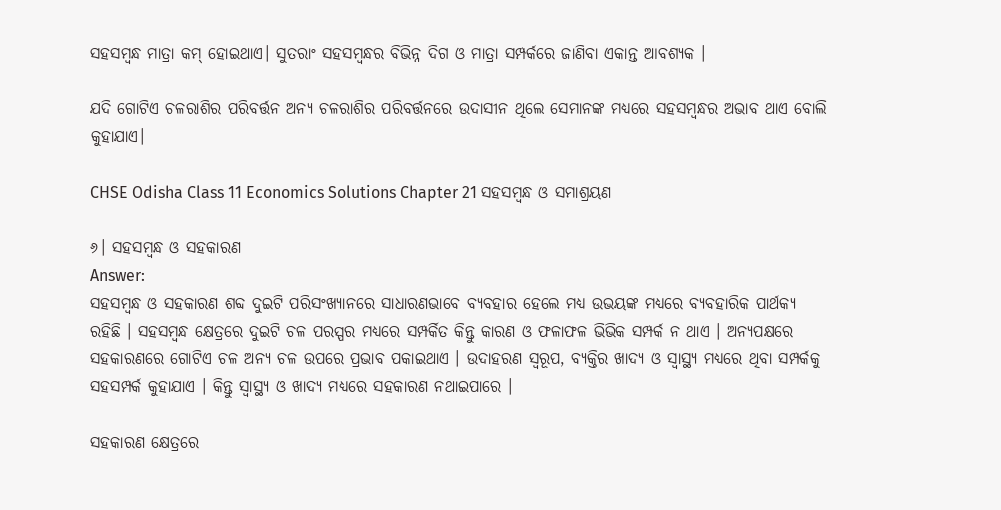ସହସମ୍ବନ୍ଧ ମାତ୍ରା କମ୍ ହୋଇଥାଏ। ସୁତରାଂ ସହସମ୍ବନ୍ଧର ବିଭିନ୍ନ ଦିଗ ଓ ମାତ୍ରା ସମ୍ପର୍କରେ ଜାଣିବା ଏକାନ୍ତ ଆବଶ୍ୟକ ।

ଯଦି ଗୋଟିଏ ଚଳରାଶିର ପରିବର୍ତ୍ତନ ଅନ୍ୟ ଚଳରାଶିର ପରିବର୍ତ୍ତନରେ ଉଦାସୀନ ଥିଲେ ସେମାନଙ୍କ ମଧ୍ୟରେ ସହସମ୍ବନ୍ଧର ଅଭାବ ଥାଏ ବୋଲି କୁହାଯାଏ।

CHSE Odisha Class 11 Economics Solutions Chapter 21 ସହସମ୍ବନ୍ଧ ଓ ସମାଶ୍ରୟଣ

୬। ସହସମ୍ବନ୍ଧ ଓ ସହକାରଣ
Answer:
ସହସମ୍ବନ୍ଧ ଓ ସହକାରଣ ଶବ୍ଦ ଦୁଇଟି ପରିସଂଖ୍ୟାନରେ ସାଧାରଣଭାବେ ବ୍ୟବହାର ହେଲେ ମଧ୍ୟ ଉଭୟଙ୍କ ମଧ୍ୟରେ ବ୍ୟବହାରିକ ପାର୍ଥକ୍ୟ ରହିଛି । ସହସମ୍ବନ୍ଧ କ୍ଷେତ୍ରରେ ଦୁଇଟି ଚଳ ପରସ୍ପର ମଧ୍ୟରେ ସମ୍ପର୍କିତ କିନ୍ତୁ କାରଣ ଓ ଫଳାଫଳ ଭିଭିକ ସମ୍ପର୍କ ନ ଥାଏ । ଅନ୍ୟପକ୍ଷରେ ସହକାରଣରେ ଗୋଟିଏ ଚଳ ଅନ୍ୟ ଚଳ ଉପରେ ପ୍ରଭାବ ପକାଇଥାଏ । ଉଦାହରଣ ସ୍ୱରୂପ, ବ୍ୟକ୍ତିର ଖାଦ୍ୟ ଓ ସ୍ୱାସ୍ଥ୍ୟ ମଧ୍ୟରେ ଥିବା ସମ୍ପର୍କକୁ ସହସମ୍ପର୍କ କୁହାଯାଏ । କିନ୍ତୁ ସ୍ୱାସ୍ଥ୍ୟ ଓ ଖାଦ୍ୟ ମଧ୍ୟରେ ସହକାରଣ ନଥାଇପାରେ ।

ସହକାରଣ କ୍ଷେତ୍ରରେ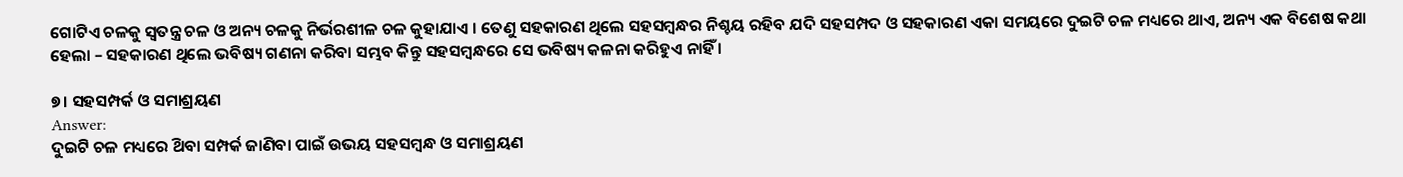ଗୋଟିଏ ଚଳକୁ ସ୍ଵତନ୍ତ୍ର ଚଳ ଓ ଅନ୍ୟ ଚଳକୁ ନିର୍ଭରଶୀଳ ଚଳ କୁହାଯାଏ । ତେଣୁ ସହକାରଣ ଥିଲେ ସହସମ୍ବନ୍ଧର ନିଶ୍ଚୟ ରହିବ ଯଦି ସହସମ୍ପଦ ଓ ସହକାରଣ ଏକା ସମୟରେ ଦୁଇଟି ଚଳ ମଧ୍ୟରେ ଥାଏ, ଅନ୍ୟ ଏକ ବିଶେଷ କଥା ହେଲା – ସହକାରଣ ଥିଲେ ଭବିଷ୍ୟ ଗଣନା କରିବା ସମ୍ଭବ କିନ୍ତୁ ସହସମ୍ବନ୍ଧରେ ସେ ଭବିଷ୍ୟ କଳନା କରିହୁଏ ନାହିଁ ।

୭। ସହସମ୍ପର୍କ ଓ ସମାଶ୍ରୟଣ
Answer:
ଦୁଇଟି ଚଳ ମଧ୍ୟରେ ଥ‌ିବା ସମ୍ପର୍କ ଜାଣିବା ପାଇଁ ଉଭୟ ସହସମ୍ବନ୍ଧ ଓ ସମାଶ୍ରୟଣ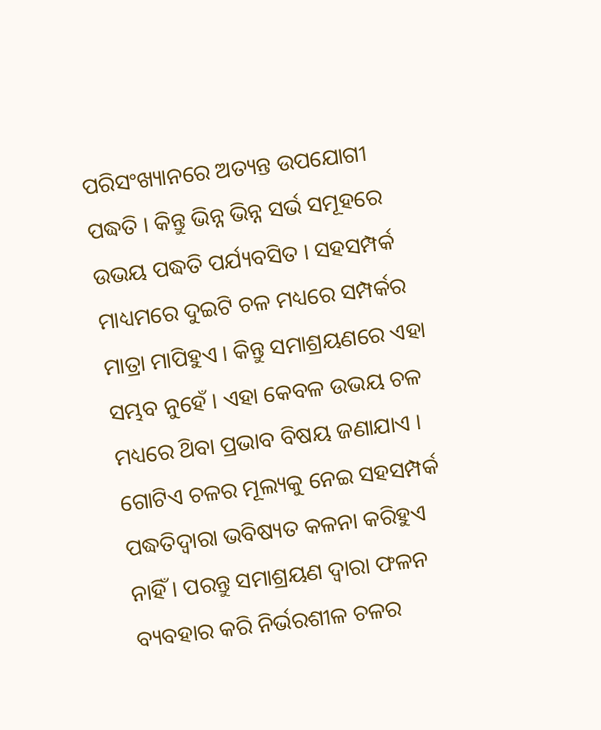ପରିସଂଖ୍ୟାନରେ ଅତ୍ୟନ୍ତ ଉପଯୋଗୀ ପଦ୍ଧତି । କିନ୍ତୁ ଭିନ୍ନ ଭିନ୍ନ ସର୍ଭ ସମୂହରେ ଉଭୟ ପଦ୍ଧତି ପର୍ଯ୍ୟବସିତ । ସହସମ୍ପର୍କ ମାଧ୍ୟମରେ ଦୁଇଟି ଚଳ ମଧ୍ୟରେ ସମ୍ପର୍କର ମାତ୍ରା ମାପିହୁଏ । କିନ୍ତୁ ସମାଶ୍ରୟଣରେ ଏହା ସମ୍ଭବ ନୁହେଁ । ଏହା କେବଳ ଉଭୟ ଚଳ ମଧ୍ୟରେ ଥ‌ିବା ପ୍ରଭାବ ବିଷୟ ଜଣାଯାଏ । ଗୋଟିଏ ଚଳର ମୂଲ୍ୟକୁ ନେଇ ସହସମ୍ପର୍କ ପଦ୍ଧତିଦ୍ୱାରା ଭବିଷ୍ୟତ କଳନା କରିହୁଏ ନାହିଁ । ପରନ୍ତୁ ସମାଶ୍ରୟଣ ଦ୍ବାରା ଫଳନ ବ୍ୟବହାର କରି ନିର୍ଭରଶୀଳ ଚଳର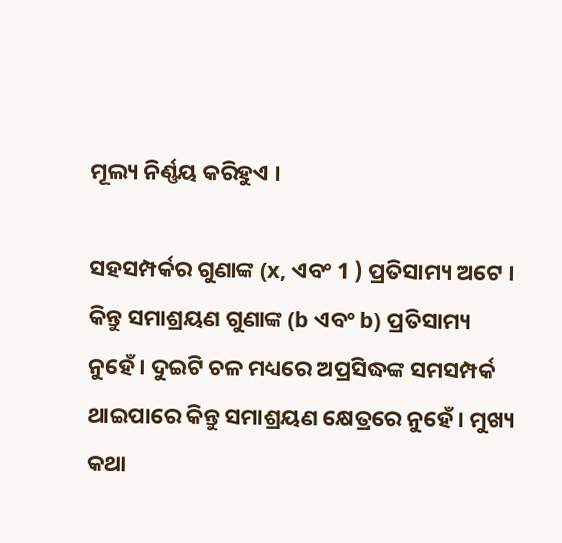ମୂଲ୍ୟ ନିର୍ଣ୍ଣୟ କରିହୁଏ ।

ସହସମ୍ପର୍କର ଗୁଣାଙ୍କ (x, ଏବଂ 1 ) ପ୍ରତିସାମ୍ୟ ଅଟେ । କିନ୍ତୁ ସମାଶ୍ରୟଣ ଗୁଣାଙ୍କ (b ଏବଂ b) ପ୍ରତିସାମ୍ୟ ନୁହେଁ । ଦୁଇଟି ଚଳ ମଧ୍ୟରେ ଅପ୍ରସିଦ୍ଧଙ୍କ ସମସମ୍ପର୍କ ଥାଇପାରେ କିନ୍ତୁ ସମାଶ୍ରୟଣ କ୍ଷେତ୍ରରେ ନୁହେଁ । ମୁଖ୍ୟ କଥା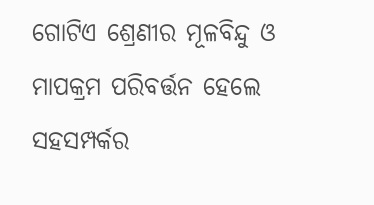ଗୋଟିଏ ଶ୍ରେଣୀର ମୂଳବିନ୍ଦୁ ଓ ମାପକ୍ରମ ପରିବର୍ତ୍ତନ ହେଲେ ସହସମ୍ପର୍କର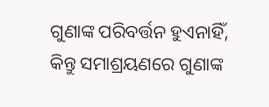ଗୁଣାଙ୍କ ପରିବର୍ତ୍ତନ ହୁଏନାହିଁ, କିନ୍ତୁ ସମାଶ୍ରୟଣରେ ଗୁଣାଙ୍କ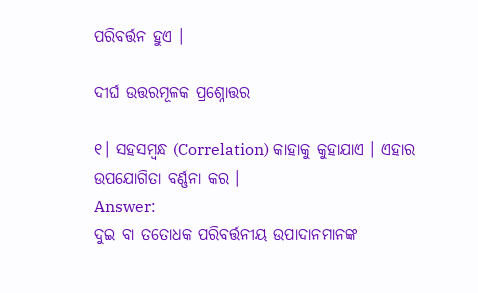ପରିବର୍ତ୍ତନ ହୁଏ ।

ଦୀର୍ଘ ଉତ୍ତରମୂଳକ ପ୍ରଶ୍ନୋତ୍ତର

୧। ସହସମ୍ବନ୍ଧ (Correlation) କାହାକୁ କୁହାଯାଏ । ଏହାର ଉପଯୋଗିତା ବର୍ଣ୍ଣନା କର ।
Answer:
ଦୁଇ ବା ତତୋଧକ ପରିବର୍ତ୍ତନୀୟ ଉପାଦାନମାନଙ୍କ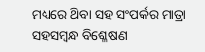ମଧ୍ୟରେ ଥ‌ିବା ସହ ସଂପର୍କର ମାତ୍ରା ସହସମ୍ବନ୍ଧ ବିଶ୍ଳେଷଣ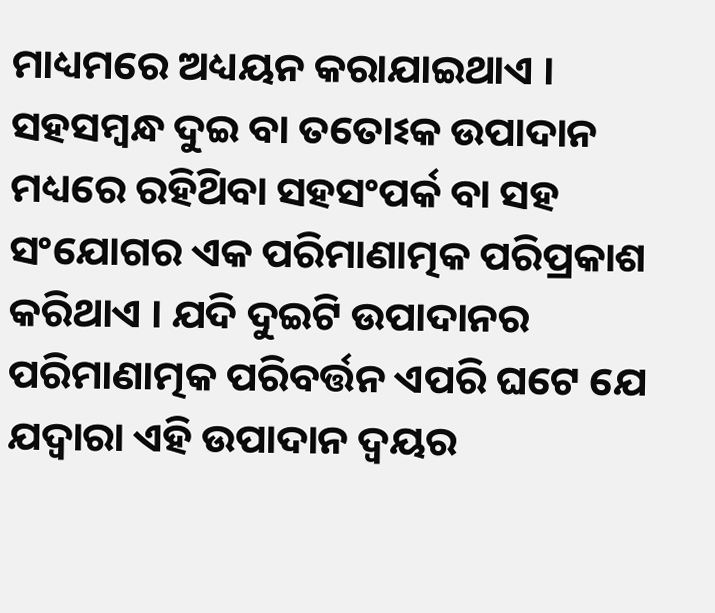ମାଧ୍ୟମରେ ଅଧ୍ୟୟନ କରାଯାଇଥାଏ । ସହସମ୍ବନ୍ଧ ଦୁଇ ବା ତତୋଽକ ଉପାଦାନ ମଧ୍ୟରେ ରହିଥ‌ିବା ସହସଂପର୍କ ବା ସହ ସଂଯୋଗର ଏକ ପରିମାଣାତ୍ମକ ପରିପ୍ରକାଶ କରିଥାଏ । ଯଦି ଦୁଇଟି ଉପାଦାନର ପରିମାଣାତ୍ମକ ପରିବର୍ତ୍ତନ ଏପରି ଘଟେ ଯେ ଯଦ୍ୱାରା ଏହି ଉପାଦାନ ଦ୍ବୟର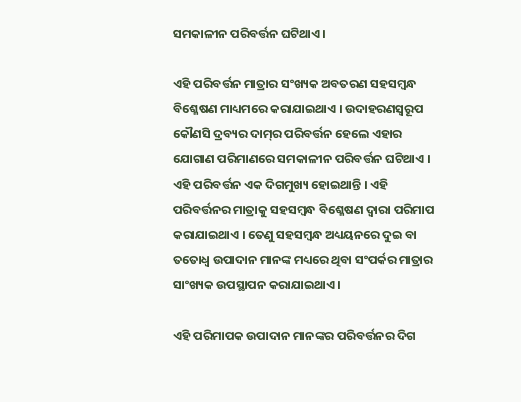ସମକାଳୀନ ପରିବର୍ତ୍ତନ ଘଟିଥାଏ ।

ଏହି ପରିବର୍ତ୍ତନ ମାତ୍ରାର ସଂଖ୍ୟକ ଅବତରଣ ସହସମ୍ବନ୍ଧ ବିଶ୍ଳେଷଣ ମାଧ୍ୟମରେ କରାଯାଇଥାଏ । ଉଦାହରଣସ୍ୱରୂପ କୌଣସି ଦ୍ରବ୍ୟର ଦାମ୍‌ର ପରିବର୍ତ୍ତନ ହେଲେ ଏହାର ଯୋଗାଣ ପରିମାଣରେ ସମକାଳୀନ ପରିବର୍ତ୍ତନ ଘଟିଥାଏ । ଏହି ପରିବର୍ତ୍ତନ ଏକ ଦିଗମୁଖ୍ୟ ହୋଇଥାନ୍ତି । ଏହି ପରିବର୍ତ୍ତନର ମାତ୍ରାକୁ ସହସମ୍ବନ୍ଧ ବିଶ୍ଳେଷଣ ଦ୍ଵାରା ପରିମାପ କରାଯାଇଥାଏ । ତେଣୁ ସହସମ୍ବନ୍ଧ ଅଧ୍ୟୟନରେ ଦୁଇ ବା ତତୋଧ୍ୱ ଉପାଦାନ ମାନଙ୍କ ମଧ୍ୟରେ ଥିବା ସଂପର୍କର ମାତ୍ରାର ସାଂଖ୍ୟକ ଉପସ୍ଥାପନ କରାଯାଇଥାଏ ।

ଏହି ପରିମାପକ ଉପାଦାନ ମାନଙ୍କର ପରିବର୍ତ୍ତନର ଦିଗ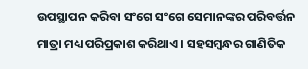ଉପସ୍ଥାପନ କରିବା ସଂଗେ ସଂଗେ ସେମାନଙ୍କର ପରିବର୍ତ୍ତନ ମାତ୍ରା ମଧ୍ୟ ପରିପ୍ରକାଶ କରିଥାଏ । ସହସମ୍ବନ୍ଧର ଗାଣିତିକ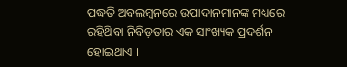ପଦ୍ଧତି ଅବଲମ୍ବନରେ ଉପାଦାନମାନଙ୍କ ମଧ୍ୟରେ ରହିଥ‌ିବା ନିବିଡ଼ତାର ଏକ ସାଂଖ୍ୟକ ପ୍ରଦର୍ଶନ ହୋଇଥାଏ ।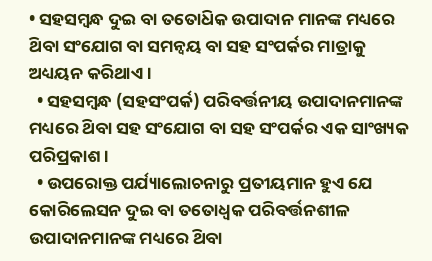• ସହସମ୍ବନ୍ଧ ଦୁଇ ବା ତତୋଧ‌ିକ ଉପାଦାନ ମାନଙ୍କ ମଧ୍ୟରେ ଥ‌ିବା ସଂଯୋଗ ବା ସମନ୍ବୟ ବା ସହ ସଂପର୍କର ମାତ୍ରାକୁ ଅଧ୍ୟୟନ କରିଥାଏ ।
  • ସହସମ୍ବନ୍ଧ (ସହସଂପର୍କ) ପରିବର୍ତ୍ତନୀୟ ଉପାଦାନମାନଙ୍କ ମଧ୍ୟରେ ଥ‌ିବା ସହ ସଂଯୋଗ ବା ସହ ସଂପର୍କର ଏକ ସାଂଖ୍ୟକ ପରିପ୍ରକାଶ ।
  • ଉପରୋକ୍ତ ପର୍ଯ୍ୟାଲୋଚନାରୁ ପ୍ରତୀୟମାନ ହୁଏ ଯେ କୋରିଲେସନ ଦୁଇ ବା ତତୋଧ୍ୱକ ପରିବର୍ତ୍ତନଶୀଳ ଉପାଦାନମାନଙ୍କ ମଧ୍ୟରେ ଥ‌ିବା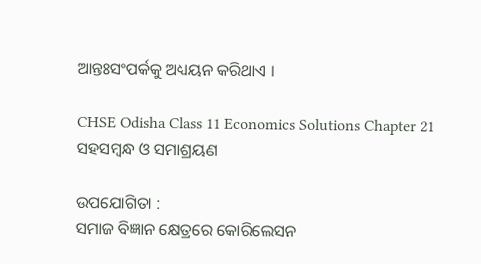ଆନ୍ତଃସଂପର୍କକୁ ଅଧ୍ୟୟନ କରିଥାଏ ।

CHSE Odisha Class 11 Economics Solutions Chapter 21 ସହସମ୍ବନ୍ଧ ଓ ସମାଶ୍ରୟଣ

ଉପଯୋଗିତା :
ସମାଜ ବିଜ୍ଞାନ କ୍ଷେତ୍ରରେ କୋରିଲେସନ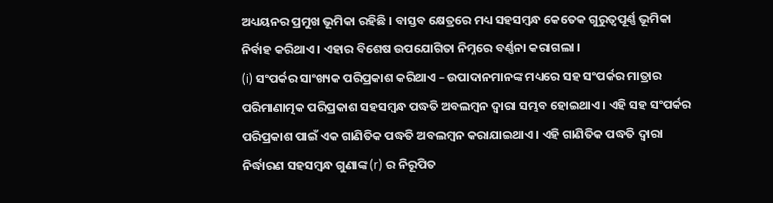ଅଧ୍ୟୟନର ପ୍ରମୁଖ ଭୂମିକା ରହିଛି । ବାସ୍ତବ କ୍ଷେତ୍ରରେ ମଧ୍ୟ ସହସମ୍ବନ୍ଧ କେତେକ ଗୁରୁତ୍ଵପୂର୍ଣ୍ଣ ଭୂମିକା ନିର୍ବାହ କରିଥାଏ । ଏହାର ବିଶେଷ ଉପଯୋଗିତା ନିମ୍ନରେ ବର୍ଣ୍ଣନା କରାଗଲା ।
(i) ସଂପର୍କର ସାଂଖ୍ୟକ ପରିପ୍ରକାଶ କରିଥାଏ – ଉପାଦାନମାନଙ୍କ ମଧ୍ୟରେ ସହ ସଂପର୍କର ମାତ୍ରାର ପରିମାଣାତ୍ମକ ପରିପ୍ରକାଶ ସହସମ୍ବନ୍ଧ ପଦ୍ଧତି ଅବଲମ୍ବନ ଦ୍ବାରା ସମ୍ଭବ ହୋଇଥାଏ । ଏହି ସହ ସଂପର୍କର ପରିପ୍ରକାଶ ପାଇଁ ଏକ ଗାଣିତିକ ପଦ୍ଧତି ଅବଲମ୍ବନ କରାଯାଇଥାଏ । ଏହି ଗାଣିତିକ ପଦ୍ଧତି ଦ୍ୱାରା ନିର୍ଦ୍ଧାରଣ ସହସମ୍ବନ୍ଧ ଗୁଣାଙ୍କ (r) ର ନିରୂପିତ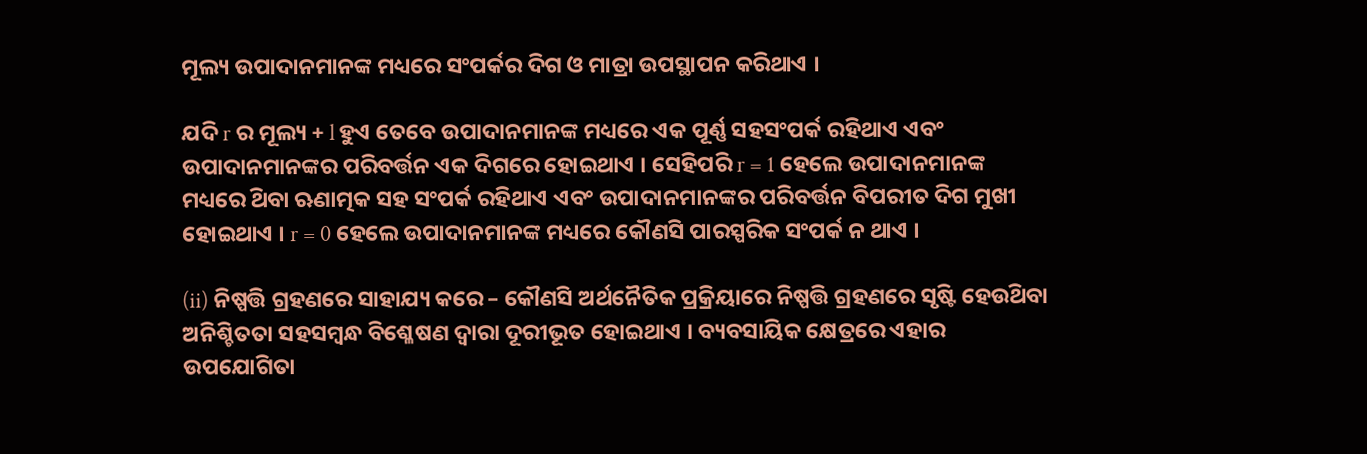ମୂଲ୍ୟ ଉପାଦାନମାନଙ୍କ ମଧ୍ୟରେ ସଂପର୍କର ଦିଗ ଓ ମାତ୍ରା ଉପସ୍ଥାପନ କରିଥାଏ ।

ଯଦି r ର ମୂଲ୍ୟ + l ହୁଏ ତେବେ ଉପାଦାନମାନଙ୍କ ମଧ୍ୟରେ ଏକ ପୂର୍ଣ୍ଣ ସହସଂପର୍କ ରହିଥାଏ ଏବଂ ଉପାଦାନମାନଙ୍କର ପରିବର୍ତ୍ତନ ଏକ ଦିଗରେ ହୋଇଥାଏ । ସେହିପରି r = 1 ହେଲେ ଉପାଦାନମାନଙ୍କ ମଧ୍ୟରେ ଥ‌ିବା ଋଣାତ୍ମକ ସହ ସଂପର୍କ ରହିଥାଏ ଏବଂ ଉପାଦାନମାନଙ୍କର ପରିବର୍ତ୍ତନ ବିପରୀତ ଦିଗ ମୁଖୀ ହୋଇଥାଏ । r = 0 ହେଲେ ଉପାଦାନମାନଙ୍କ ମଧ୍ୟରେ କୌଣସି ପାରସ୍ପରିକ ସଂପର୍କ ନ ଥାଏ ।

(ii) ନିଷ୍ପତ୍ତି ଗ୍ରହଣରେ ସାହାଯ୍ୟ କରେ – କୌଣସି ଅର୍ଥନୈତିକ ପ୍ରକ୍ରିୟାରେ ନିଷ୍ପତ୍ତି ଗ୍ରହଣରେ ସୃଷ୍ଟି ହେଉଥ‌ିବା ଅନିଶ୍ଚିତତା ସହସମ୍ବନ୍ଧ ବିଶ୍ଳେଷଣ ଦ୍ଵାରା ଦୂରୀଭୂତ ହୋଇଥାଏ । ବ୍ୟବସାୟିକ କ୍ଷେତ୍ରରେ ଏହାର ଉପଯୋଗିତା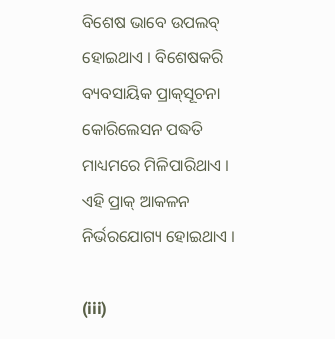ବିଶେଷ ଭାବେ ଉପଲବ୍‌ ହୋଇଥାଏ । ବିଶେଷକରି ବ୍ୟବସାୟିକ ପ୍ରାକ୍‌ସୂଚନା କୋରିଲେସନ ପଦ୍ଧତି ମାଧ୍ୟମରେ ମିଳିପାରିଥାଏ । ଏହି ପ୍ରାକ୍ ଆକଳନ ନିର୍ଭରଯୋଗ୍ୟ ହୋଇଥାଏ ।

(iii)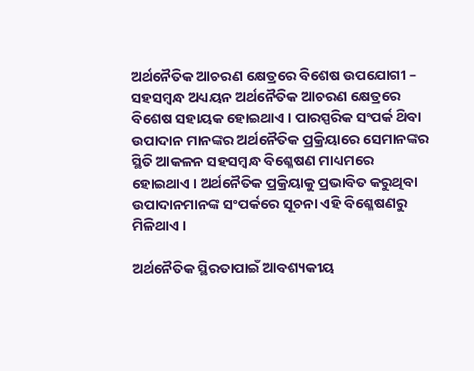ଅର୍ଥନୈତିକ ଆଚରଣ କ୍ଷେତ୍ରରେ ବିଶେଷ ଉପଯୋଗୀ – ସହସମ୍ବନ୍ଧ ଅଧ୍ୟୟନ ଅର୍ଥନୈତିକ ଆଚରଣ କ୍ଷେତ୍ରରେ ବିଶେଷ ସହାୟକ ହୋଇଥାଏ । ପାରସ୍ପରିକ ସଂପର୍କ ଥ‌ିବା ଉପାଦାନ ମାନଙ୍କର ଅର୍ଥନୈତିକ ପ୍ରକ୍ରିୟାରେ ସେମାନଙ୍କର ସ୍ଥିତି ଆକଳନ ସହସମ୍ବନ୍ଧ ବିଶ୍ଳେଷଣ ମାଧ୍ୟମରେ ହୋଇଥାଏ । ଅର୍ଥନୈତିକ ପ୍ରକ୍ରିୟାକୁ ପ୍ରଭାବିତ କରୁଥିବା ଉପାଦାନମାନଙ୍କ ସଂପର୍କରେ ସୂଚନା ଏହି ବିଶ୍ଳେଷଣରୁ ମିଳିଥାଏ ।

ଅର୍ଥନୈତିକ ସ୍ଥିରତାପାଇଁ ଆବଶ୍ୟକୀୟ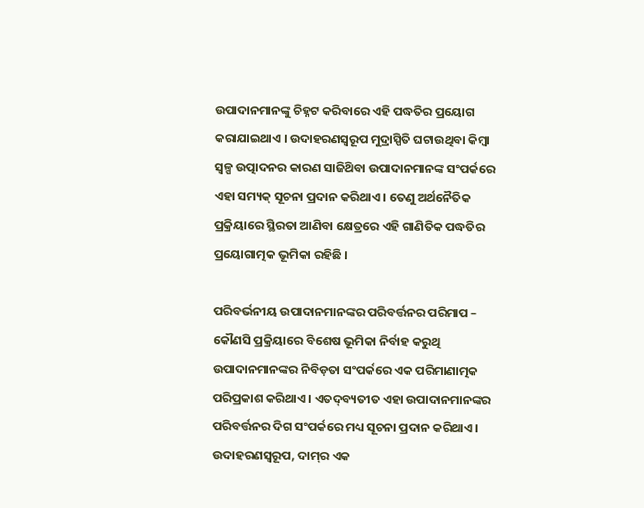ଉପାଦାନମାନଙ୍କୁ ଚିହ୍ନଟ କରିବାରେ ଏହି ପଦ୍ଧତିର ପ୍ରୟୋଗ କରାଯାଇଥାଏ । ଉଦାହରଣସ୍ୱରୂପ ମୁଦ୍ରାସ୍ପିତି ଘଟାଉଥିବା କିମ୍ବା ସ୍ବଳ୍ପ ଉତ୍ପାଦନର କାରଣ ସାଜିଥ‌ିବା ଉପାଦାନମାନଙ୍କ ସଂପର୍କରେ ଏହା ସମ୍ୟକ୍ ସୂଚନା ପ୍ରଦାନ କରିଥାଏ । ତେଣୁ ଅର୍ଥନୈତିକ ପ୍ରକ୍ରିୟାରେ ସ୍ଥିରତା ଆଣିବା କ୍ଷେତ୍ରରେ ଏହି ଗାଣିତିକ ପଦ୍ଧତିର ପ୍ରୟୋଗାତ୍ମକ ଭୂମିକା ରହିଛି ।

ପରିବର୍ଭନୀୟ ଉପାଦାନମାନଙ୍କର ପରିବର୍ତ୍ତନର ପରିମାପ – କୌଣସି ପ୍ରକ୍ରିୟାରେ ବିଶେଷ ଭୂମିକା ନିର୍ବାହ କରୁଥି ଉପାଦାନମାନଙ୍କର ନିବିଡ଼ତା ସଂପର୍କରେ ଏକ ପରିମାଣାତ୍ମକ ପରିପ୍ରକାଶ କରିଥାଏ । ଏତଦ୍‌ବ୍ୟତୀତ ଏହା ଉପାଦାନମାନଙ୍କର ପରିବର୍ତ୍ତନର ଦିଗ ସଂପର୍କରେ ମଧ୍ୟ ସୂଚନା ପ୍ରଦାନ କରିଥାଏ । ଉଦାହରଣସ୍ୱରୂପ, ଦାମ୍‌ର ଏକ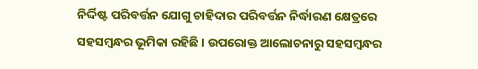ନିର୍ଦ୍ଦିଷ୍ଟ ପରିବର୍ତ୍ତନ ଯୋଗୁ ଚାହିଦାର ପରିବର୍ତ୍ତନ ନିର୍ଦ୍ଧାରଣ କ୍ଷେତ୍ରରେ ସହସମ୍ବନ୍ଧର ଭୂମିକା ରହିଛି । ଉପରୋକ୍ତ ଆଲୋଚନାରୁ ସହସମ୍ବନ୍ଧର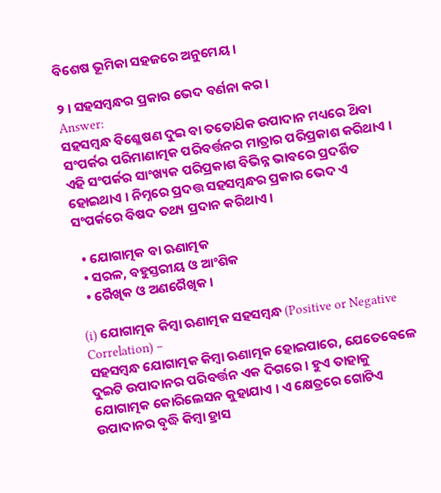ବିଶେଷ ଭୂମିକା ସହଜରେ ଅନୁମେୟ ।

୨। ସହସମ୍ବନ୍ଧର ପ୍ରକାର ଭେଦ ବର୍ଣନା କର ।
Answer:
ସହସମ୍ବନ୍ଧ ବିଶ୍ଳେଷଣ ଦୁଇ ବା ତତୋଧ‌ିକ ଉପାଦାନ ମଧ୍ୟରେ ଥ‌ିବା ସଂପର୍କର ପରିମାଣାତ୍ମକ ପରିବର୍ତ୍ତନର ମାତ୍ରାର ପରିପ୍ରକାଶ କରିଥାଏ । ଏହି ସଂପର୍କର ସାଂଖ୍ୟକ ପରିପ୍ରକାଶ ବିଭିନ୍ନ ଭାବରେ ପ୍ରଦର୍ଶିତ ହୋଇଥାଏ । ନିମ୍ନରେ ପ୍ରଦତ୍ତ ସହସମ୍ବନ୍ଧର ପ୍ରକାର ଭେଦ ଏ ସଂପର୍କରେ ବିଷଦ ତଥ୍ୟ ପ୍ରଦାନ କରିଥାଏ ।

  • ଯୋଗାତ୍ମକ ବା ଋଣାତ୍ମକ
  • ସରଳ, ବହୁସ୍ତରୀୟ ଓ ଆଂଶିକ
  • ରୈଖିକ ଓ ଅଣରୈଖିକ ।

(i) ଯୋଗାତ୍ମକ କିମ୍ବା ଋଣାତ୍ମକ ସହସମ୍ବନ୍ଧ (Positive or Negative Correlation) –
ସହସମ୍ବନ୍ଧ ଯୋଗାତ୍ମକ କିମ୍ବା ଋଣାତ୍ମକ ହୋଇପାରେ, ଯେତେବେଳେ ଦୁଇଟି ଉପାଦାନର ପରିବର୍ତ୍ତନ ଏକ ଦିଗରେ । ହୁଏ ତାହାକୁ ଯୋଗାତ୍ମକ କୋରିଲେସନ କୁହାଯାଏ । ଏ କ୍ଷେତ୍ରରେ ଗୋଟିଏ ଉପାଦାନର ବୃଦ୍ଧି କିମ୍ବା ହ୍ରାସ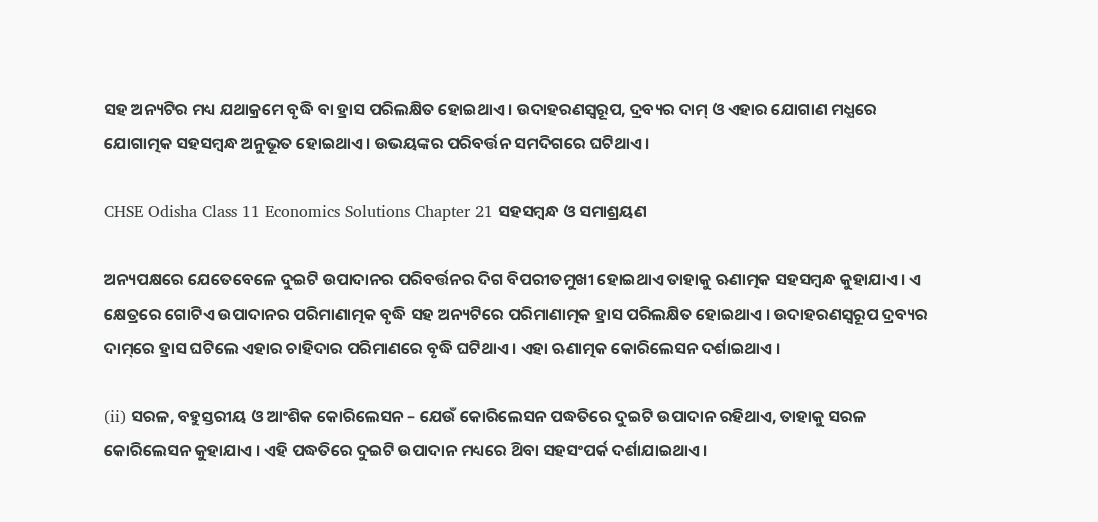ସହ ଅନ୍ୟଟିର ମଧ୍ୟ ଯଥାକ୍ରମେ ବୃଦ୍ଧି ବା ହ୍ରାସ ପରିଲକ୍ଷିତ ହୋଇଥାଏ । ଉଦାହରଣସ୍ୱରୂପ, ଦ୍ରବ୍ୟର ଦାମ୍ ଓ ଏହାର ଯୋଗାଣ ମଧ୍ଯରେ ଯୋଗାତ୍ମକ ସହସମ୍ବନ୍ଧ ଅନୁଭୂତ ହୋଇଥାଏ । ଉଭୟଙ୍କର ପରିବର୍ତ୍ତନ ସମଦିଗରେ ଘଟିଥାଏ ।

CHSE Odisha Class 11 Economics Solutions Chapter 21 ସହସମ୍ବନ୍ଧ ଓ ସମାଶ୍ରୟଣ

ଅନ୍ୟପକ୍ଷରେ ଯେତେବେଳେ ଦୁଇଟି ଉପାଦାନର ପରିବର୍ତ୍ତନର ଦିଗ ବିପରୀତମୁଖୀ ହୋଇଥାଏ ତାହାକୁ ଋଣାତ୍ମକ ସହସମ୍ବନ୍ଧ କୁହାଯାଏ । ଏ କ୍ଷେତ୍ରରେ ଗୋଟିଏ ଉପାଦାନର ପରିମାଣାତ୍ମକ ବୃଦ୍ଧି ସହ ଅନ୍ୟଟିରେ ପରିମାଣାତ୍ମକ ହ୍ରାସ ପରିଲକ୍ଷିତ ହୋଇଥାଏ । ଉଦାହରଣସ୍ୱରୂପ ଦ୍ରବ୍ୟର ଦାମ୍‌ରେ ହ୍ରାସ ଘଟିଲେ ଏହାର ଚାହିଦାର ପରିମାଣରେ ବୃଦ୍ଧି ଘଟିଥାଏ । ଏହା ଋଣାତ୍ମକ କୋରିଲେସନ ଦର୍ଶାଇଥାଏ ।

(ii) ସରଳ, ବହୁସ୍ତରୀୟ ଓ ଆଂଶିକ କୋରିଲେସନ – ଯେଉଁ କୋରିଲେସନ ପଦ୍ଧତିରେ ଦୁଇଟି ଉପାଦାନ ରହିଥାଏ, ତାହାକୁ ସରଳ କୋରିଲେସନ କୁହାଯାଏ । ଏହି ପଦ୍ଧତିରେ ଦୁଇଟି ଉପାଦାନ ମଧ୍ୟରେ ଥ‌ିବା ସହସଂପର୍କ ଦର୍ଶାଯାଇଥାଏ ।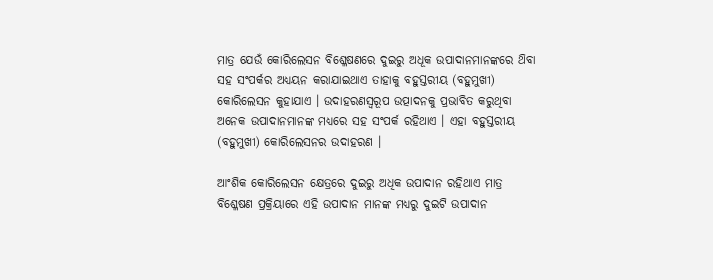ମାତ୍ର ଯେଉଁ କୋରିଲେସନ ବିଶ୍ଳେଷଣରେ ଦୁଇରୁ ଅଧୂକ ଉପାଦାନମାନଙ୍କରେ ଥ‌ିବା ସହ ସଂପର୍କର ଅଧ୍ୟୟନ କରାଯାଇଥାଏ ତାହାକୁ ବହୁସ୍ତରୀୟ (ବହୁମୁଖୀ) କୋରିଲେସନ କୁହାଯାଏ । ଉଦାହରଣସ୍ୱରୂପ ଉତ୍ପାଦନକୁ ପ୍ରଭାବିତ କରୁଥିବା ଅନେକ ଉପାଦାନମାନଙ୍କ ମଧ୍ୟରେ ସହ ସଂପର୍କ ରହିଥାଏ । ଏହା ବହୁସ୍ତରୀୟ (ବହୁମୁଖୀ) କୋରିଲେସନର ଉଦାହରଣ ।

ଆଂଶିକ କୋରିଲେସନ କ୍ଷେତ୍ରରେ ଦୁଇରୁ ଅଧିକ ଉପାଦାନ ରହିଥାଏ ମାତ୍ର ବିଶ୍ଳେଷଣ ପ୍ରକ୍ରିୟାରେ ଏହି ଉପାଦାନ ମାନଙ୍କ ମଧ୍ୟରୁ ଦୁଇଟି ଉପାଦାନ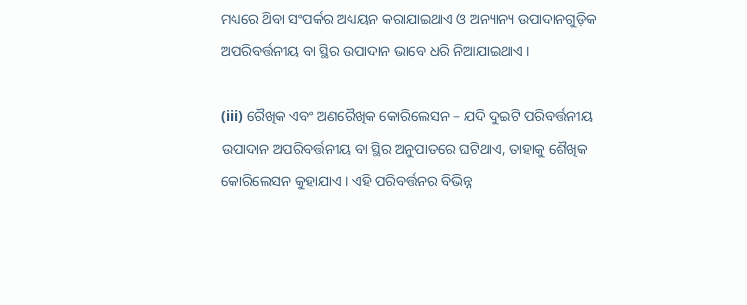ମଧ୍ୟରେ ଥ‌ିବା ସଂପର୍କର ଅଧ୍ୟୟନ କରାଯାଇଥାଏ ଓ ଅନ୍ୟାନ୍ୟ ଉପାଦାନଗୁଡ଼ିକ ଅପରିବର୍ତ୍ତନୀୟ ବା ସ୍ଥିର ଉପାଦାନ ଭାବେ ଧରି ନିଆଯାଇଥାଏ ।

(iii) ରୈଖିକ ଏବଂ ଅଣରୈଖିକ କୋରିଲେସନ – ଯଦି ଦୁଇଟି ପରିବର୍ତ୍ତନୀୟ ଉପାଦାନ ଅପରିବର୍ତ୍ତନୀୟ ବା ସ୍ଥିର ଅନୁପାତରେ ଘଟିଥାଏ, ତାହାକୁ ଶୈଖିକ କୋରିଲେସନ କୁହାଯାଏ । ଏହି ପରିବର୍ତ୍ତନର ବିଭିନ୍ନ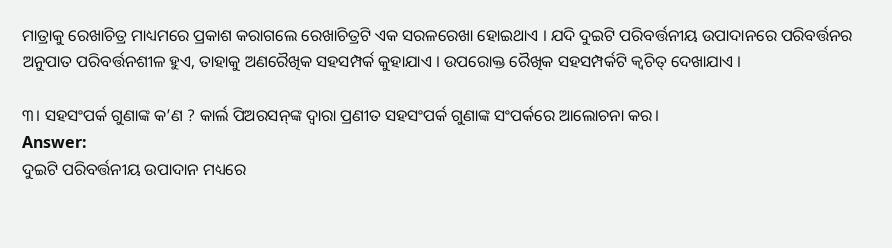ମାତ୍ରାକୁ ରେଖାଚିତ୍ର ମାଧ୍ୟମରେ ପ୍ରକାଶ କରାଗଲେ ରେଖାଚିତ୍ରଟି ଏକ ସରଳରେଖା ହୋଇଥାଏ । ଯଦି ଦୁଇଟି ପରିବର୍ତ୍ତନୀୟ ଉପାଦାନରେ ପରିବର୍ତ୍ତନର ଅନୁପାତ ପରିବର୍ତ୍ତନଶୀଳ ହୁଏ, ତାହାକୁ ଅଣରୈଖିକ ସହସମ୍ପର୍କ କୁହାଯାଏ । ଉପରୋକ୍ତ ରୈଖିକ ସହସମ୍ପର୍କଟି କ୍ବଚିତ୍ ଦେଖାଯାଏ ।

୩। ସହସଂପର୍କ ଗୁଣାଙ୍କ କ’ଣ ? କାର୍ଲ ପିଅରସନ୍‌ଙ୍କ ଦ୍ବାରା ପ୍ରଣୀତ ସହସଂପର୍କ ଗୁଣାଙ୍କ ସଂପର୍କରେ ଆଲୋଚନା କର।
Answer:
ଦୁଇଟି ପରିବର୍ତ୍ତନୀୟ ଉପାଦାନ ମଧ୍ୟରେ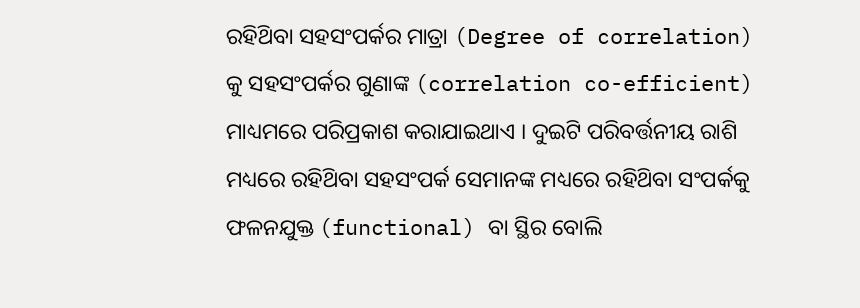ରହିଥ‌ିବା ସହସଂପର୍କର ମାତ୍ରା (Degree of correlation) କୁ ସହସଂପର୍କର ଗୁଣାଙ୍କ (correlation co-efficient) ମାଧ୍ୟମରେ ପରିପ୍ରକାଶ କରାଯାଇଥାଏ । ଦୁଇଟି ପରିବର୍ତ୍ତନୀୟ ରାଶି ମଧ୍ୟରେ ରହିଥ‌ିବା ସହସଂପର୍କ ସେମାନଙ୍କ ମଧ୍ୟରେ ରହିଥ‌ିବା ସଂପର୍କକୁ ଫଳନଯୁକ୍ତ (functional) ବା ସ୍ଥିର ବୋଲି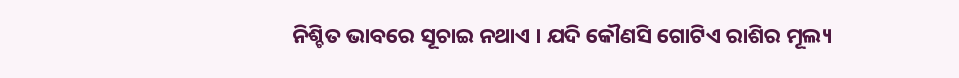ନିଶ୍ଚିତ ଭାବରେ ସୂଚାଇ ନଥାଏ । ଯଦି କୌଣସି ଗୋଟିଏ ରାଶିର ମୂଲ୍ୟ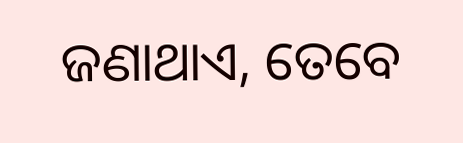ଜଣାଥାଏ, ତେବେ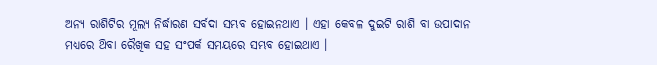ଅନ୍ୟ ରାଶିଟିର ମୂଲ୍ୟ ନିର୍ଦ୍ଧାରଣ ସର୍ବଦା ସମ୍ଭବ ହୋଇନଥାଏ । ଏହା କେବଳ ଦୁଇଟି ରାଶି ବା ଉପାଦାନ ମଧ୍ୟରେ ଥ‌ିବା ରୈଖିକ ସହ ସଂପର୍କ ସମୟରେ ସମ୍ଭବ ହୋଇଥାଏ ।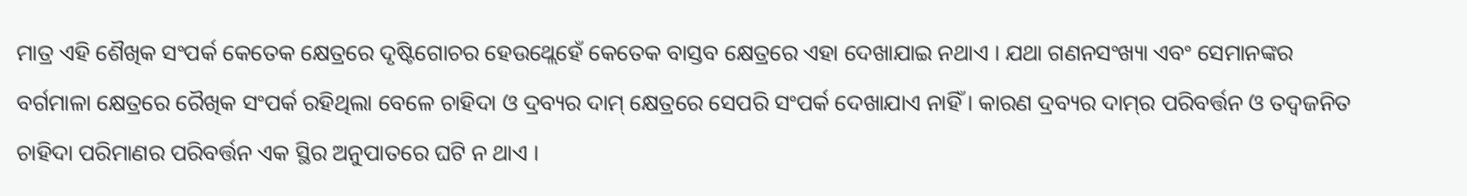ମାତ୍ର ଏହି ଶୈଖିକ ସଂପର୍କ କେତେକ କ୍ଷେତ୍ରରେ ଦୃଷ୍ଟିଗୋଚର ହେଉଥ୍ଲେହେଁ କେତେକ ବାସ୍ତବ କ୍ଷେତ୍ରରେ ଏହା ଦେଖାଯାଇ ନଥାଏ । ଯଥା ଗଣନସଂଖ୍ୟା ଏବଂ ସେମାନଙ୍କର ବର୍ଗମାଳା କ୍ଷେତ୍ରରେ ରୈଖିକ ସଂପର୍କ ରହିଥିଲା ବେଳେ ଚାହିଦା ଓ ଦ୍ରବ୍ୟର ଦାମ୍ କ୍ଷେତ୍ରରେ ସେପରି ସଂପର୍କ ଦେଖାଯାଏ ନାହିଁ । କାରଣ ଦ୍ରବ୍ୟର ଦାମ୍‌ର ପରିବର୍ତ୍ତନ ଓ ତଦ୍ଵଜନିତ ଚାହିଦା ପରିମାଣର ପରିବର୍ତ୍ତନ ଏକ ସ୍ଥିର ଅନୁପାତରେ ଘଟି ନ ଥାଏ ।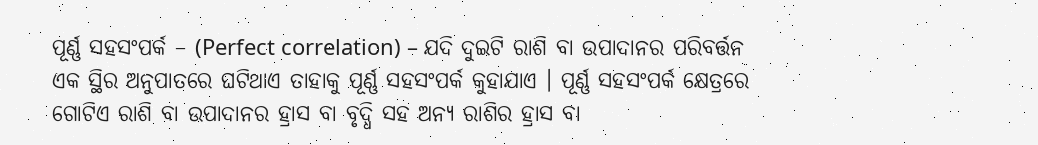ପୂର୍ଣ୍ଣ ସହସଂପର୍କ – (Perfect correlation) – ଯଦି ଦୁଇଟି ରାଶି ବା ଉପାଦାନର ପରିବର୍ତ୍ତନ ଏକ ସ୍ଥିର ଅନୁପାତରେ ଘଟିଥାଏ ତାହାକୁ ପୂର୍ଣ୍ଣ ସହସଂପର୍କ କୁହାଯାଏ । ପୂର୍ଣ୍ଣ ସହସଂପର୍କ କ୍ଷେତ୍ରରେ ଗୋଟିଏ ରାଶି ବା ଉପାଦାନର ହ୍ରାସ ବା ବୃଦ୍ଧି ସହ ଅନ୍ୟ ରାଶିର ହ୍ରାସ ବା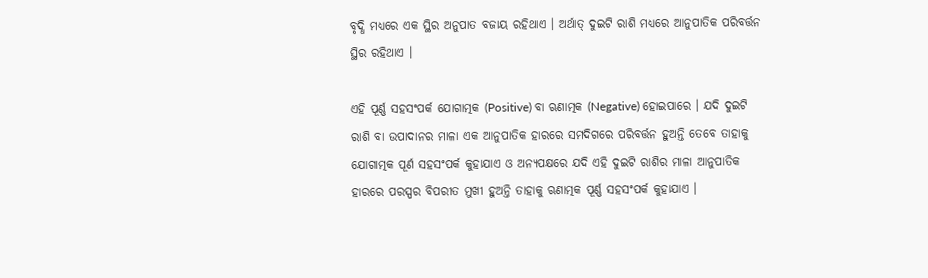ବୃଦ୍ଧି ମଧ୍ୟରେ ଏକ ସ୍ଥିର ଅନୁପାତ ବଜାୟ ରହିଥାଏ । ଅର୍ଥାତ୍ ଦୁଇଟି ରାଶି ମଧ୍ୟରେ ଆନୁପାତିକ ପରିବର୍ତ୍ତନ ସ୍ଥିର ରହିଥାଏ ।

ଏହି ପୂର୍ଣ୍ଣ ସହସଂପର୍କ ଯୋଗାତ୍ମକ (Positive) ବା ଋଣାତ୍ମକ (Negative) ହୋଇପାରେ । ଯଦି ଦୁଇଟି ରାଶି ବା ଉପାଦାନର ମାଳା ଏକ ଆନୁପାତିକ ହାରରେ ସମଦିଗରେ ପରିବର୍ତ୍ତନ ହୁଅନ୍ତି ତେବେ ତାହାକୁ ଯୋଗାତ୍ମକ ପୂର୍ଣ ସହସଂପର୍କ କୁହାଯାଏ ଓ ଅନ୍ୟପକ୍ଷରେ ଯଦି ଏହି ଦୁଇଟି ରାଶିର ମାଳା ଆନୁପାତିକ ହାରରେ ପରସ୍ପର ବିପରୀତ ମୁଖୀ ହୁଅନ୍ତି ତାହାକୁ ଋଣାତ୍ମକ ପୂର୍ଣ୍ଣ ସହସଂପର୍କ କୁହାଯାଏ ।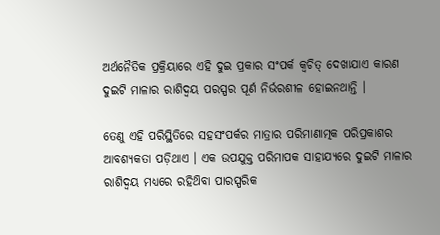ଅର୍ଥନୈତିକ ପ୍ରକ୍ରିୟାରେ ଏହି ଦୁଇ ପ୍ରକାର ସଂପର୍କ କ୍ଵଚିତ୍ ଦେଖାଯାଏ କାରଣ ଦୁଇଟି ମାଳାର ରାଶିଦ୍ଵୟ ପରସ୍ପର ପୂର୍ଣ ନିର୍ଭରଶୀଳ ହୋଇନଥାନ୍ତି ।

ତେଣୁ ଏହି ପରିସ୍ଥିତିରେ ସହସଂପର୍କର ମାତ୍ରାର ପରିମାଣାତ୍ମକ ପରିପ୍ରକାଶର ଆବଶ୍ୟକତା ପଡ଼ିଥାଏ । ଏକ ଉପଯୁକ୍ତ ପରିମାପକ ସାହାଯ୍ୟରେ ଦୁଇଟି ମାଳାର ରାଶିଦ୍ଵୟ ମଧ୍ଯରେ ରହିଥ‌ିବା ପାରସ୍ପରିକ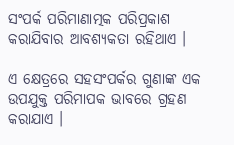ସଂପର୍କ ପରିମାଣାତ୍ମକ ପରିପ୍ରକାଶ କରାଯିବାର ଆବଶ୍ୟକତା ରହିଥାଏ ।

ଏ କ୍ଷେତ୍ରରେ ସହସଂପର୍କର ଗୁଣାଙ୍କ ଏକ ଉପଯୁକ୍ତ ପରିମାପକ ଭାବରେ ଗ୍ରହଣ କରାଯାଏ ।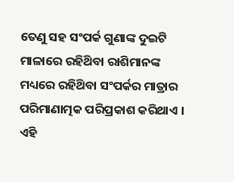ତେଣୁ ସହ ସଂପର୍କ ଗୁଣାଙ୍କ ଦୁଇଟି ମାଳାରେ ରହିଥ‌ିବା ରାଶିମାନଙ୍କ ମଧ୍ୟରେ ରହିଥ‌ିବା ସଂପର୍କର ମାତ୍ରାର ପରିମାଣାତ୍ମକ ପରିପ୍ରକାଶ କରିଥାଏ । ଏହି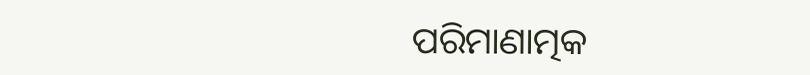ପରିମାଣାତ୍ମକ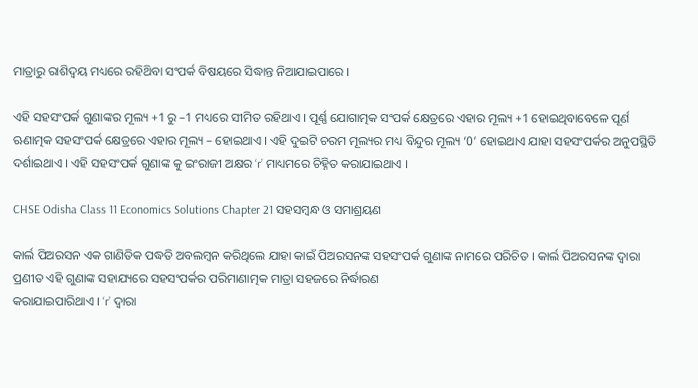ମାତ୍ରାରୁ ରାଶିଦ୍ଵୟ ମଧ୍ୟରେ ରହିଥ‌ିବା ସଂପର୍କ ବିଷୟରେ ସିଦ୍ଧାନ୍ତ ନିଆଯାଇପାରେ ।

ଏହି ସହସଂପର୍କ ଗୁଣାଙ୍କର ମୂଲ୍ୟ +1 ରୁ –1 ମଧ୍ୟରେ ସୀମିତ ରହିଥାଏ । ପୂର୍ଣ୍ଣ ଯୋଗାତ୍ମକ ସଂପର୍କ କ୍ଷେତ୍ରରେ ଏହାର ମୂଲ୍ୟ +1 ହୋଇଥିବାବେଳେ ପୂର୍ଣ ଋଣାତ୍ମକ ସହସଂପର୍କ କ୍ଷେତ୍ରରେ ଏହାର ମୂଲ୍ୟ – ହୋଇଥାଏ । ଏହି ଦୁଇଟି ଚରମ ମୂଲ୍ୟର ମଧ୍ୟ ବିନ୍ଦୁର ମୂଲ୍ୟ ‘0’ ହୋଇଥାଏ ଯାହା ସହସଂପର୍କର ଅନୁପସ୍ଥିତି ଦର୍ଶାଇଥାଏ । ଏହି ସହସଂପର୍କ ଗୁଣାଙ୍କ କୁ ଇଂରାଜୀ ଅକ୍ଷର ‘r’ ମାଧ୍ୟମରେ ଚିହ୍ନିତ କରାଯାଇଥାଏ ।

CHSE Odisha Class 11 Economics Solutions Chapter 21 ସହସମ୍ବନ୍ଧ ଓ ସମାଶ୍ରୟଣ

କାର୍ଲ ପିଅରସନ ଏକ ଗାଣିତିକ ପଦ୍ଧତି ଅବଲମ୍ବନ କରିଥିଲେ ଯାହା କାଇଁ ପିଅରସନଙ୍କ ସହସଂପର୍କ ଗୁଣାଙ୍କ ନାମରେ ପରିଚିତ । କାର୍ଲ ପିଅରସନଙ୍କ ଦ୍ଵାରା ପ୍ରଣୀତ ଏହି ଗୁଣାଙ୍କ ସହାଯ୍ୟରେ ସହସଂପର୍କର ପରିମାଣାତ୍ମକ ମାତ୍ରା ସହଜରେ ନିର୍ଦ୍ଧାରଣ
କରାଯାଇପାରିଥାଏ । ‘r’ ଦ୍ୱାରା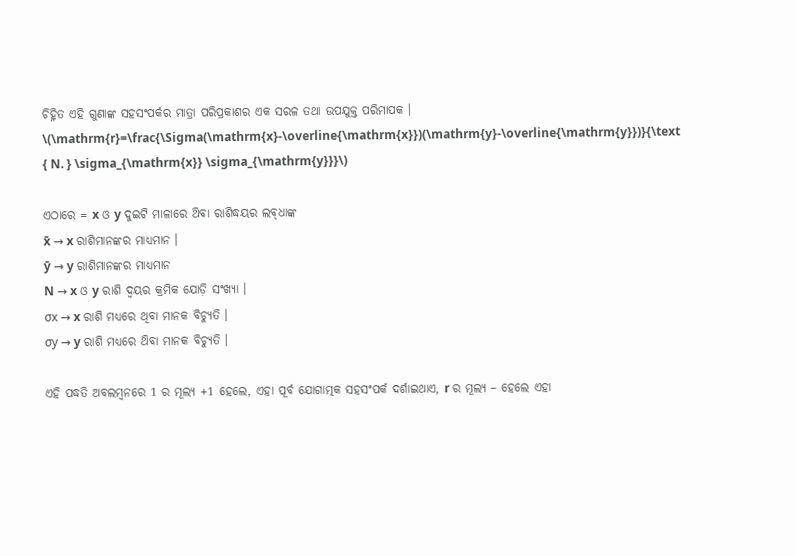ଚିହ୍ନିତ ଏହି ଗୁଣାଙ୍କ ସହସଂପର୍କର ମାତ୍ରା ପରିପ୍ରକାଶର ଏକ ସରଳ ତଥା ଉପଯୁକ୍ତ ପରିମାପକ ।
\(\mathrm{r}=\frac{\Sigma(\mathrm{x}-\overline{\mathrm{x}})(\mathrm{y}-\overline{\mathrm{y}})}{\text { N. } \sigma_{\mathrm{x}} \sigma_{\mathrm{y}}}\)

ଏଠାରେ = x ଓ y ଦୁଇଟି ମାଳାରେ ଥ‌ିବା ରାଶିଦ୍ଧୟର ଲବ୍‌ଧାଙ୍କ
x̄ → x ରାଶିମାନଙ୍କର ମାଧ୍ଯମାନ ।
ȳ → y ରାଶିମାନଙ୍କର ମାଧ୍ଯମାନ
N → x ଓ y ରାଶି ଦ୍ବୟର କ୍ରମିକ ଯୋଡ଼ି ସଂଖ୍ୟା ।
σx → x ରାଶି ମଧ୍ୟରେ ଥିବା ମାନକ ବିଚ୍ୟୁତି ।
σy → y ରାଶି ମଧ୍ୟରେ ଥ‌ିବା ମାନକ ବିଚ୍ୟୁତି ।

ଏହି ପଦ୍ଧତି ଅବଲମ୍ବନରେ 1 ର ମୂଲ୍ୟ +1 ହେଲେ, ଏହା ପୂର୍ବ ଯୋଗାତ୍ମକ ସହସଂପର୍କ ଦର୍ଶାଇଥାଏ, r ର ମୂଲ୍ୟ – ହେଲେ ଏହା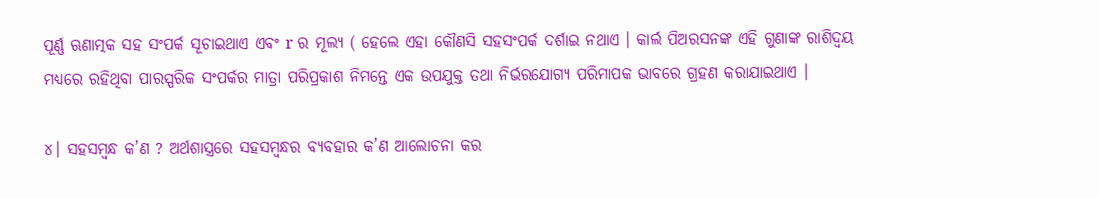ପୂର୍ଣ୍ଣ ଋଣାତ୍ମକ ସହ ସଂପର୍କ ସୂଚାଇଥାଏ ଏବଂ r ର ମୂଲ୍ୟ ( ହେଲେ ଏହା କୌଣସି ସହସଂପର୍କ ଦର୍ଶାଇ ନଥାଏ । କାର୍ଲ ପିଅରସନଙ୍କ ଏହି ଗୁଣାଙ୍କ ରାଶିଦ୍ଵୟ ମଧ୍ୟରେ ରହିଥିବା ପାରସ୍ପରିକ ସଂପର୍କର ମାତ୍ରା ପରିପ୍ରକାଶ ନିମନ୍ତେ ଏକ ଉପଯୁକ୍ତ ତଥା ନିର୍ଭରଯୋଗ୍ୟ ପରିମାପକ ଭାବରେ ଗ୍ରହଣ କରାଯାଇଥାଏ ।

୪। ସହସମ୍ବନ୍ଧ କ’ଣ ? ଅର୍ଥଶାସ୍ତ୍ରରେ ସହସମ୍ବନ୍ଧର ବ୍ୟବହାର କ’ଣ ଆଲୋଚନା କର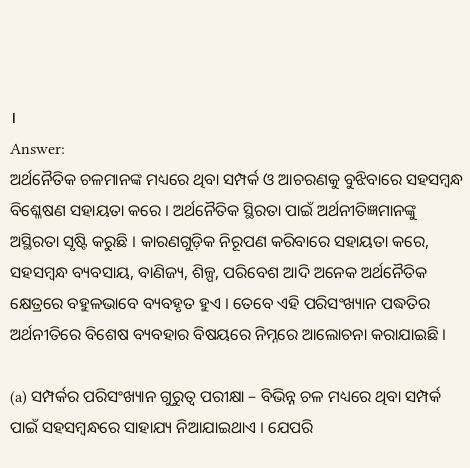।
Answer:
ଅର୍ଥନୈତିକ ଚଳମାନଙ୍କ ମଧ୍ୟରେ ଥିବା ସମ୍ପର୍କ ଓ ଆଚରଣକୁ ବୁଝିବାରେ ସହସମ୍ବନ୍ଧ ବିଶ୍ଳେଷଣ ସହାୟତା କରେ । ଅର୍ଥନୈତିକ ସ୍ଥିରତା ପାଇଁ ଅର୍ଥନୀତିଜ୍ଞମାନଙ୍କୁ ଅସ୍ଥିରତା ସୃଷ୍ଟି କରୁଛି । କାରଣଗୁଡ଼ିକ ନିରୂପଣ କରିବାରେ ସହାୟତା କରେ, ସହସମ୍ବନ୍ଧ ବ୍ୟବସାୟ, ବାଣିଜ୍ୟ, ଶିଳ୍ପ, ପରିବେଶ ଆଦି ଅନେକ ଅର୍ଥନୈତିକ କ୍ଷେତ୍ରରେ ବହୁଳଭାବେ ବ୍ୟବହୃତ ହୁଏ । ତେବେ ଏହି ପରିସଂଖ୍ୟାନ ପଦ୍ଧତିର ଅର୍ଥନୀତିରେ ବିଶେଷ ବ୍ୟବହାର ବିଷୟରେ ନିମ୍ନରେ ଆଲୋଚନା କରାଯାଇଛି ।

(a) ସମ୍ପର୍କର ପରିସଂଖ୍ୟାନ ଗୁରୁତ୍ଵ ପରୀକ୍ଷା – ବିଭିନ୍ନ ଚଳ ମଧ୍ୟରେ ଥିବା ସମ୍ପର୍କ ପାଇଁ ସହସମ୍ବନ୍ଧରେ ସାହାଯ୍ୟ ନିଆଯାଇଥାଏ । ଯେପରି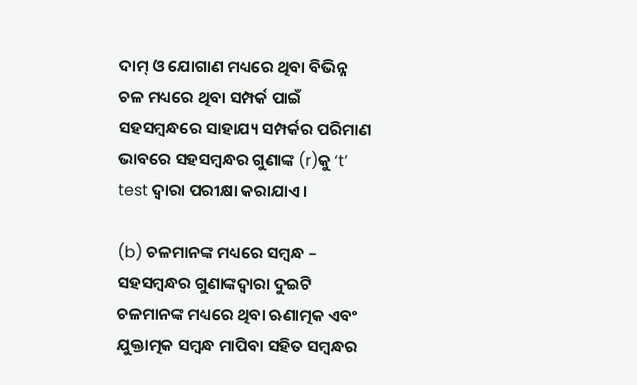ଦାମ୍ ଓ ଯୋଗାଣ ମଧ୍ୟରେ ଥିବା ବିଭିନ୍ନ ଚଳ ମଧ୍ୟରେ ଥିବା ସମ୍ପର୍କ ପାଇଁ ସହସମ୍ବନ୍ଧରେ ସାହାଯ୍ୟ ସମ୍ପର୍କର ପରିମାଣ ଭାବରେ ସହସମ୍ବନ୍ଧର ଗୁଣାଙ୍କ (r)କୁ ‘t’ test ଦ୍ଵାରା ପରୀକ୍ଷା କରାଯାଏ ।

(b) ଚଳମାନଙ୍କ ମଧ୍ୟରେ ସମ୍ବନ୍ଧ – ସହସମ୍ବନ୍ଧର ଗୁଣାଙ୍କଦ୍ବାରା ଦୁଇଟି ଚଳମାନଙ୍କ ମଧ୍ୟରେ ଥିବା ଋଣାତ୍ମକ ଏବଂ ଯୁକ୍ତାତ୍ମକ ସମ୍ବନ୍ଧ ମାପିବା ସହିତ ସମ୍ବନ୍ଧର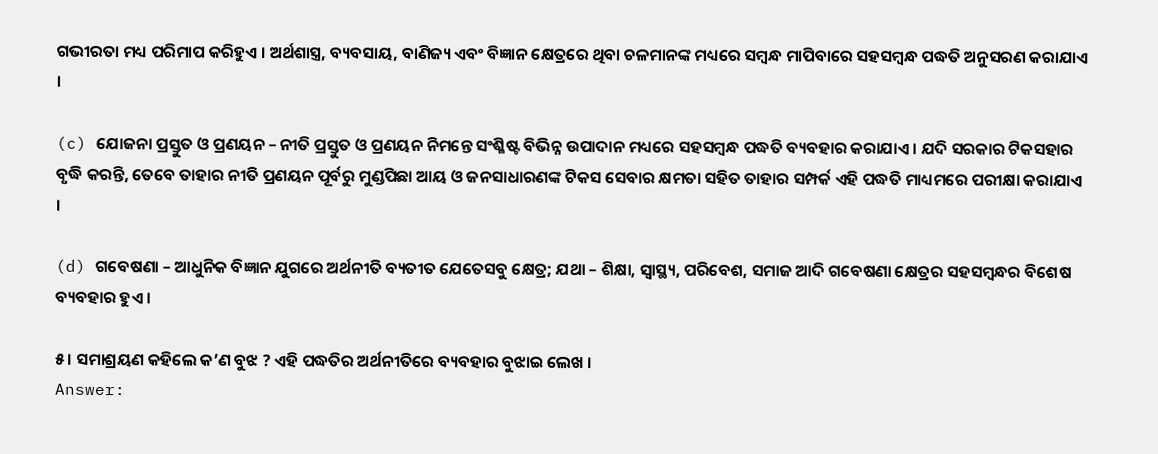ଗଭୀରତା ମଧ୍ୟ ପରିମାପ କରିହୁଏ । ଅର୍ଥଶାସ୍ତ୍ର, ବ୍ୟବସାୟ, ବାଣିଜ୍ୟ ଏବଂ ବିଜ୍ଞାନ କ୍ଷେତ୍ରରେ ଥିବା ଚଳମାନଙ୍କ ମଧ୍ୟରେ ସମ୍ବନ୍ଧ ମାପିବାରେ ସହସମ୍ବନ୍ଧ ପଦ୍ଧତି ଅନୁସରଣ କରାଯାଏ ।

(c) ଯୋଜନା ପ୍ରସ୍ତୁତ ଓ ପ୍ରଣୟନ – ନୀତି ପ୍ରସ୍ତୁତ ଓ ପ୍ରଣୟନ ନିମନ୍ତେ ସଂଶ୍ଳିଷ୍ଟ ବିଭିନ୍ନ ଉପାଦାନ ମଧ୍ୟରେ ସହସମ୍ବନ୍ଧ ପଦ୍ଧତି ବ୍ୟବହାର କରାଯାଏ । ଯଦି ସରକାର ଟିକସହାର ବୃଦ୍ଧି କରନ୍ତି, ତେବେ ତାହାର ନୀତି ପ୍ରଣୟନ ପୂର୍ବରୁ ମୁଣ୍ଡପିଛା ଆୟ ଓ ଜନସାଧାରଣଙ୍କ ଟିକସ ସେବାର କ୍ଷମତା ସହିତ ତାହାର ସମ୍ପର୍କ ଏହି ପଦ୍ଧତି ମାଧ୍ୟମରେ ପରୀକ୍ଷା କରାଯାଏ ।

(d) ଗବେଷଣା – ଆଧୁନିକ ବିଜ୍ଞାନ ଯୁଗରେ ଅର୍ଥନୀତି ବ୍ୟତୀତ ଯେତେସବୁ କ୍ଷେତ୍ର; ଯଥା – ଶିକ୍ଷା, ସ୍ୱାସ୍ଥ୍ୟ, ପରିବେଶ, ସମାଜ ଆଦି ଗବେଷଣା କ୍ଷେତ୍ରର ସହସମ୍ବନ୍ଧର ବିଶେଷ ବ୍ୟବହାର ହୁଏ ।

୫। ସମାଶ୍ରୟଣ କହିଲେ କ’ଣ ବୁଝ ? ଏହି ପଦ୍ଧତିର ଅର୍ଥନୀତିରେ ବ୍ୟବହାର ବୁଝାଇ ଲେଖ ।
Answer: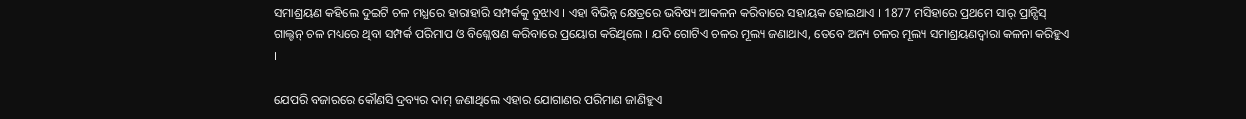ସମାଶ୍ରୟଣ କହିଲେ ଦୁଇଟି ଚଳ ମଧ୍ଯରେ ହାରାହାରି ସମ୍ପର୍କକୁ ବୁଝାଏ । ଏହା ବିଭିନ୍ନ କ୍ଷେତ୍ରରେ ଭବିଷ୍ୟ ଆକଳନ କରିବାରେ ସହାୟକ ହୋଇଥାଏ । 1877 ମସିହାରେ ପ୍ରଥମେ ସାର୍ ପ୍ରାନ୍ସିସ୍ ଗାଲ୍ଟନ୍ ଚଳ ମଧ୍ୟରେ ଥିବା ସମ୍ପର୍କ ପରିମାପ ଓ ବିଶ୍ଳେଷଣ କରିବାରେ ପ୍ରୟୋଗ କରିଥିଲେ । ଯଦି ଗୋଟିଏ ଚଳର ମୂଲ୍ୟ ଜଣାଥାଏ, ତେବେ ଅନ୍ୟ ଚଳର ମୂଲ୍ୟ ସମାଶ୍ରୟଣଦ୍ୱାରା କଳନା କରିହୁଏ ।

ଯେପରି ବଜାରରେ କୌଣସି ଦ୍ରବ୍ୟର ଦାମ୍ ଜଣାଥିଲେ ଏହାର ଯୋଗାଣର ପରିମାଣ ଜାଣିହୁଏ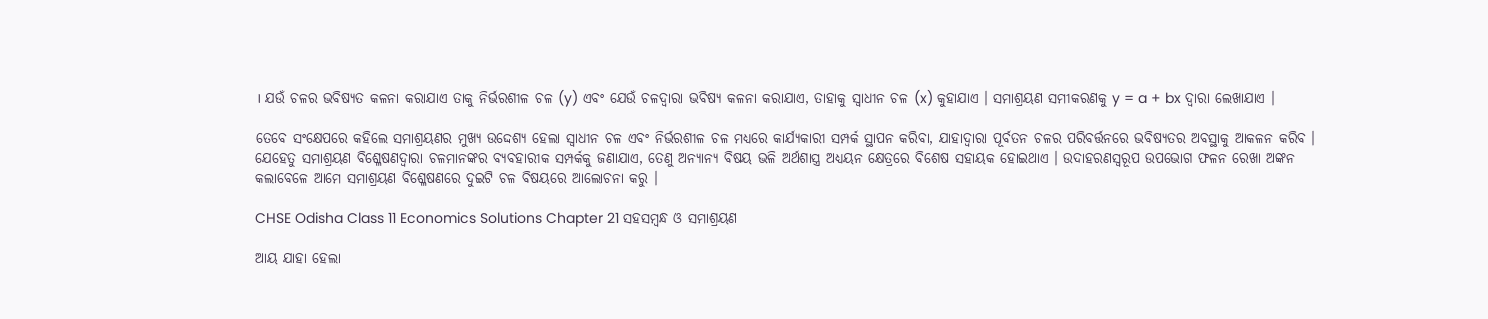। ଯଉଁ ଚଳର ଭବିଷ୍ୟତ କଳନା କରାଯାଏ ତାକୁ ନିର୍ଭରଶୀଳ ଚଳ (y) ଏବଂ ଯେଉଁ ଚଳଦ୍ଵାରା ଭବିଷ୍ୟ କଳନା କରାଯାଏ, ତାହାକୁ ସ୍ୱାଧୀନ ଚଳ (x) କୁହାଯାଏ । ସମାଶ୍ରୟଣ ସମୀକରଣକୁ y = a + bx ଦ୍ବାରା ଲେଖାଯାଏ ।

ତେବେ ସଂକ୍ଷେପରେ କହିଲେ ସମାଶ୍ରୟଣର ମୁଖ୍ୟ ଉଦ୍ଦେଶ୍ୟ ହେଲା ସ୍ଵାଧୀନ ଚଳ ଏବଂ ନିର୍ଭରଶୀଳ ଚଳ ମଧ୍ୟରେ କାର୍ଯ୍ୟକାରୀ ସମ୍ପର୍କ ସ୍ଥାପନ କରିବା, ଯାହାଦ୍ଵାରା ପୂର୍ବତନ ଚଳର ପରିବର୍ତ୍ତନରେ ଭବିଷ୍ୟତର ଅବସ୍ଥାକୁ ଆକଳନ କରିବ । ଯେହେତୁ ସମାଶ୍ରୟଣ ବିଶ୍ଳେଷଣଦ୍ଵାରା ଚଳମାନଙ୍କର ବ୍ୟବହାରୀକ ସମ୍ପର୍କକୁ ଜଣାଯାଏ, ତେଣୁ ଅନ୍ୟାନ୍ୟ ବିଷୟ ଭଳି ଅର୍ଥଶାସ୍ତ୍ର ଅଧ୍ୟୟନ କ୍ଷେତ୍ରରେ ବିଶେଷ ସହାୟକ ହୋଇଥାଏ । ଉଦାହରଣସ୍ୱରୂପ ଉପଭୋଗ ଫଳନ ରେଖା ଅଙ୍କନ କଲାବେଳେ ଆମେ ସମାଶ୍ରୟଣ ବିଶ୍ଳେଷଣରେ ଦୁଇଟି ଚଳ ବିଷୟରେ ଆଲୋଚନା କରୁ ।

CHSE Odisha Class 11 Economics Solutions Chapter 21 ସହସମ୍ବନ୍ଧ ଓ ସମାଶ୍ରୟଣ

ଆୟ ଯାହା ହେଲା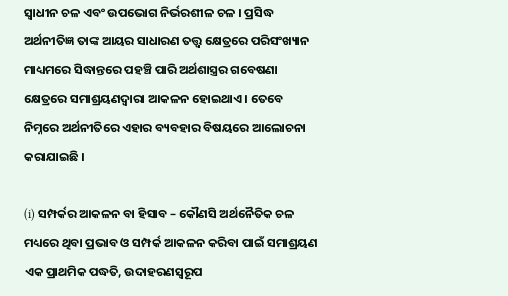ସ୍ଵାଧୀନ ଚଳ ଏବଂ ଉପଭୋଗ ନିର୍ଭରଶୀଳ ଚଳ । ପ୍ରସିଦ୍ଧ ଅର୍ଥନୀତିଜ୍ଞ ତାଙ୍କ ଆୟର ସାଧାରଣ ତତ୍ତ୍ବ କ୍ଷେତ୍ରରେ ପରିସଂଖ୍ୟାନ ମାଧ୍ୟମରେ ସିଦ୍ଧାନ୍ତରେ ପହଞ୍ଚି ପାରି ଅର୍ଥଶାସ୍ତ୍ରର ଗବେଷଣା କ୍ଷେତ୍ରରେ ସମାଶ୍ରୟଣଦ୍ୱାରା ଆକଳନ ହୋଇଥାଏ । ତେବେ ନିମ୍ନରେ ଅର୍ଥନୀତିରେ ଏହାର ବ୍ୟବହାର ବିଷୟରେ ଆଲୋଚନା କରାଯାଇଛି ।

(i) ସମ୍ପର୍କର ଆକଳନ ବା ହିସାବ – କୌଣସି ଅର୍ଥନୈତିକ ଚଳ ମଧ୍ୟରେ ଥିବା ପ୍ରଭାବ ଓ ସମ୍ପର୍କ ଆକଳନ କରିବା ପାଇଁ ସମାଶ୍ରୟଣ ଏକ ପ୍ରାଥମିକ ପଦ୍ଧତି, ଉଦାହରଣସ୍ୱରୂପ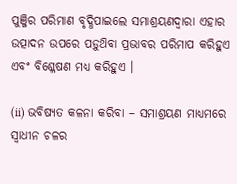ପୁଞ୍ଜିର ପରିମାଣ ବୃଦ୍ଧିପାଇଲେ ସମାଶ୍ରୟଣଦ୍ୱାରା ଏହାର ଉତ୍ପାଦନ ଉପରେ ପଡ଼ୁଥ‌ିବା ପ୍ରଭାବର ପରିମାପ କରିହୁଏ ଏବଂ ବିଶ୍ଳେଷଣ ମଧ୍ୟ କରିହୁଏ ।

(ii) ଭବିଷ୍ୟତ କଳନା କରିବା – ସମାଶ୍ରୟଣ ମାଧ୍ୟମରେ ସ୍ବାଧୀନ ଚଳର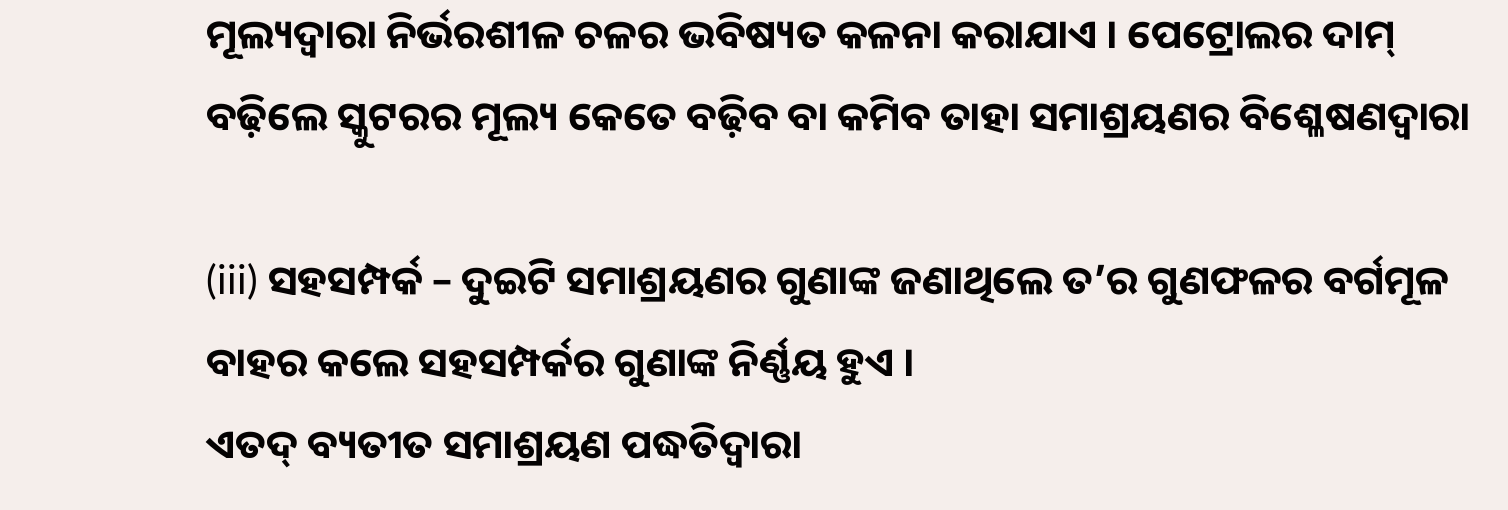ମୂଲ୍ୟଦ୍ଵାରା ନିର୍ଭରଶୀଳ ଚଳର ଭବିଷ୍ୟତ କଳନା କରାଯାଏ । ପେଟ୍ରୋଲର ଦାମ୍ ବଢ଼ିଲେ ସ୍କୁଟରର ମୂଲ୍ୟ କେତେ ବଢ଼ିବ ବା କମିବ ତାହା ସମାଶ୍ରୟଣର ବିଶ୍ଳେଷଣଦ୍ୱାରା

(iii) ସହସମ୍ପର୍କ – ଦୁଇଟି ସମାଶ୍ରୟଣର ଗୁଣାଙ୍କ ଜଣାଥିଲେ ତ’ର ଗୁଣଫଳର ବର୍ଗମୂଳ ବାହର କଲେ ସହସମ୍ପର୍କର ଗୁଣାଙ୍କ ନିର୍ଣ୍ଣୟ ହୁଏ ।
ଏତଦ୍ ବ୍ୟତୀତ ସମାଶ୍ରୟଣ ପଦ୍ଧତିଦ୍ୱାରା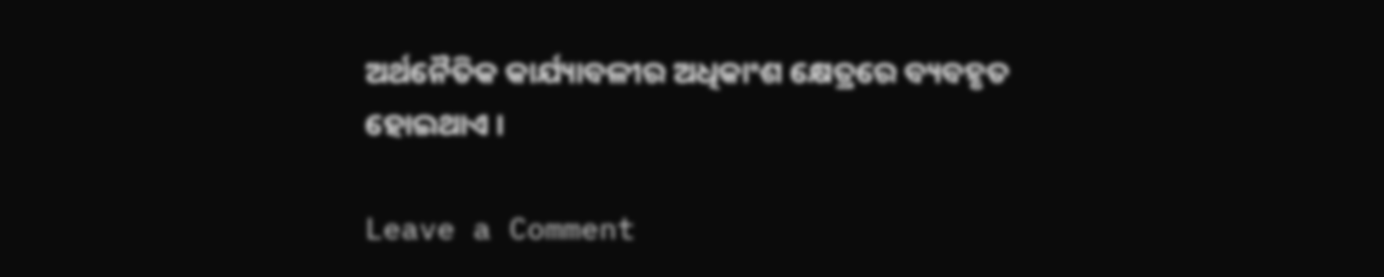ଅର୍ଥନୈତିକ କାର୍ଯ୍ୟାବଳୀର ଅଧିକାଂଶ କ୍ଷେତ୍ରରେ ବ୍ୟବହୃତ ହୋଇଥାଏ ।

Leave a Comment